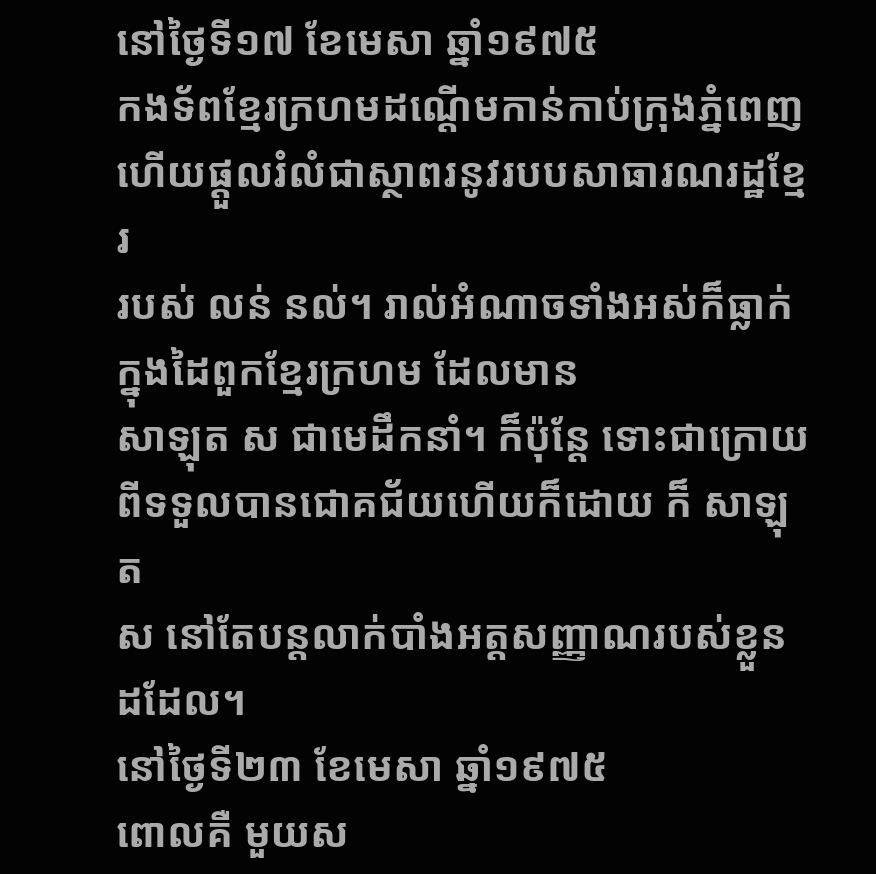នៅថ្ងៃទី១៧ ខែមេសា ឆ្នាំ១៩៧៥
កងទ័ពខ្មែរក្រហមដណ្តើមកាន់កាប់ក្រុងភ្នំពេញ ហើយផ្តួលរំលំជាស្ថាពរនូវរបបសាធារណរដ្ឋខ្មែរ
របស់ លន់ នល់។ រាល់អំណាចទាំងអស់ក៏ធ្លាក់ក្នុងដៃពួកខ្មែរក្រហម ដែលមាន
សាឡុត ស ជាមេដឹកនាំ។ ក៏ប៉ុន្តែ ទោះជាក្រោយពីទទួលបានជោគជ័យហើយក៏ដោយ ក៏ សាឡុត
ស នៅតែបន្តលាក់បាំងអត្តសញ្ញាណរបស់ខ្លួនដដែល។
នៅថ្ងៃទី២៣ ខែមេសា ឆ្នាំ១៩៧៥
ពោលគឺ មួយស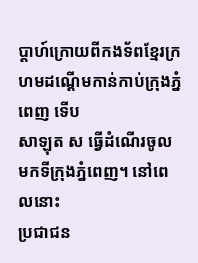ប្តាហ៍ក្រោយពីកងទ័ពខ្មែរក្រហមដណ្តើមកាន់កាប់ក្រុងភ្នំពេញ ទើប
សាឡុត ស ធ្វើដំណើរចូលមកទីក្រុងភ្នំពេញ។ នៅពេលនោះ
ប្រជាជន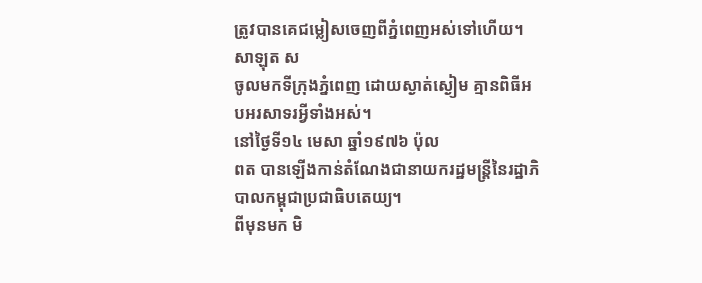ត្រូវបានគេជម្លៀសចេញពីភ្នំពេញអស់ទៅហើយ។ សាឡុត ស
ចូលមកទីក្រុងភ្នំពេញ ដោយស្ងាត់ស្ងៀម គ្មានពិធីអបអរសាទរអ្វីទាំងអស់។
នៅថ្ងៃទី១៤ មេសា ឆ្នាំ១៩៧៦ ប៉ុល
ពត បានឡើងកាន់តំណែងជានាយករដ្ឋមន្រ្តីនៃរដ្ឋាភិបាលកម្ពុជាប្រជាធិបតេយ្យ។
ពីមុនមក មិ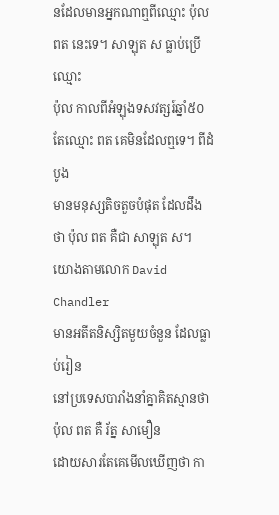នដែលមានអ្នកណាឮពីឈ្មោះ ប៉ុល ពត នេះទេ។ សាឡុត ស ធ្លាប់ប្រើឈ្មោះ
ប៉ុល កាលពីអំឡុងទសវត្សរ៍ឆ្នាំ៥០ តែឈ្មោះ ពត គេមិនដែលឮទេ។ ពីដំបូង
មានមនុស្សតិចតួចបំផុត ដែលដឹងថា ប៉ុល ពត គឺជា សាឡុត ស។ យោងតាមលោក David Chandler
មានអតីតនិស្សិតមួយចំនួន ដែលធ្លាប់រៀន
នៅប្រទេសបារាំងនាំគ្នាគិតស្មានថា ប៉ុល ពត គឺ រ័ត្ន សាមឿន
ដោយសារតែគេមើលឃើញថា កា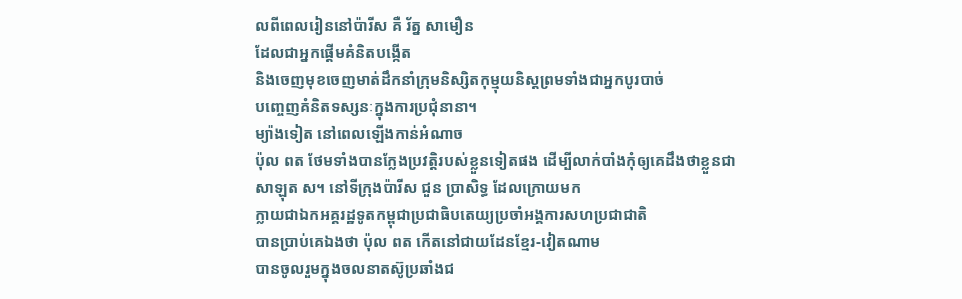លពីពេលរៀននៅប៉ារីស គឺ រ័ត្ន សាមឿន
ដែលជាអ្នកផ្តើមគំនិតបង្កើត
និងចេញមុខចេញមាត់ដឹកនាំក្រុមនិស្សិតកុម្មុយនិស្តព្រមទាំងជាអ្នកបូរបាច់
បញ្ចេញគំនិតទស្សនៈក្នុងការប្រជុំនានា។
ម្យ៉ាងទៀត នៅពេលឡើងកាន់អំណាច
ប៉ុល ពត ថែមទាំងបានក្លែងប្រវត្តិរបស់ខ្លួនទៀតផង ដើម្បីលាក់បាំងកុំឲ្យគេដឹងថាខ្លួនជា
សាឡុត ស។ នៅទីក្រុងប៉ារីស ជួន ប្រាសិទ្ធ ដែលក្រោយមក
ក្លាយជាឯកអគ្គរដ្ឋទូតកម្ពុជាប្រជាធិបតេយ្យប្រចាំអង្គការសហប្រជាជាតិ
បានប្រាប់គេឯងថា ប៉ុល ពត កើតនៅជាយដែនខ្មែរ-វៀតណាម
បានចូលរួមក្នុងចលនាតស៊ូប្រឆាំងជ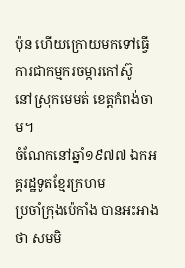ប៉ុន ហើយក្រោយមកទៅធ្វើការជាកម្មករចម្ការកៅស៊ូ
នៅស្រុកមេមត់ ខេត្តកំពង់ចាម។
ចំណែកនៅឆ្នាំ១៩៧៧ ឯកអគ្គរដ្ឋទូតខ្មែរក្រហម
ប្រចាំក្រុងប៉េកាំង បានអះអាងថា សមមិ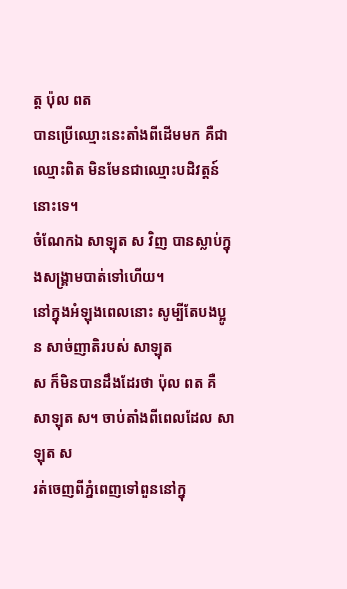ត្ត ប៉ុល ពត
បានប្រើឈ្មោះនេះតាំងពីដើមមក គឺជាឈ្មោះពិត មិនមែនជាឈ្មោះបដិវត្តន៍នោះទេ។
ចំណែកឯ សាឡុត ស វិញ បានស្លាប់ក្នុងសង្រ្គាមបាត់ទៅហើយ។
នៅក្នុងអំឡុងពេលនោះ សូម្បីតែបងប្អូន សាច់ញាតិរបស់ សាឡុត
ស ក៏មិនបានដឹងដែរថា ប៉ុល ពត គឺ សាឡុត ស។ ចាប់តាំងពីពេលដែល សាឡុត ស
រត់ចេញពីភ្នំពេញទៅពួននៅក្នុ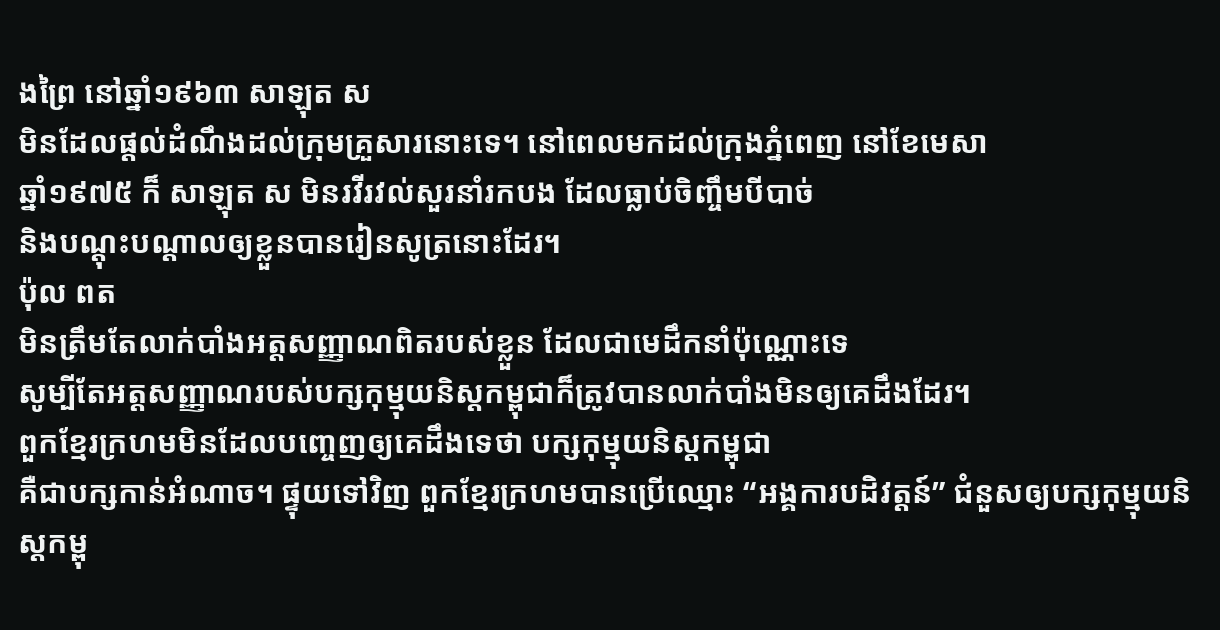ងព្រៃ នៅឆ្នាំ១៩៦៣ សាឡុត ស
មិនដែលផ្តល់ដំណឹងដល់ក្រុមគ្រួសារនោះទេ។ នៅពេលមកដល់ក្រុងភ្នំពេញ នៅខែមេសា
ឆ្នាំ១៩៧៥ ក៏ សាឡុត ស មិនរវីរវល់សួរនាំរកបង ដែលធ្លាប់ចិញ្ចឹមបីបាច់
និងបណ្តុះបណ្តាលឲ្យខ្លួនបានរៀនសូត្រនោះដែរ។
ប៉ុល ពត
មិនត្រឹមតែលាក់បាំងអត្តសញ្ញាណពិតរបស់ខ្លួន ដែលជាមេដឹកនាំប៉ុណ្ណោះទេ
សូម្បីតែអត្តសញ្ញាណរបស់បក្សកុម្មុយនិស្តកម្ពុជាក៏ត្រូវបានលាក់បាំងមិនឲ្យគេដឹងដែរ។
ពួកខ្មែរក្រហមមិនដែលបញ្ចេញឲ្យគេដឹងទេថា បក្សកុម្មុយនិស្តកម្ពុជា
គឺជាបក្សកាន់អំណាច។ ផ្ទុយទៅវិញ ពួកខ្មែរក្រហមបានប្រើឈ្មោះ “អង្គការបដិវត្តន៍” ជំនួសឲ្យបក្សកុម្មុយនិស្តកម្ពុ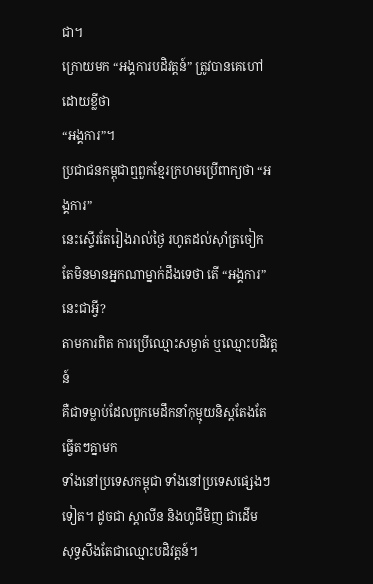ជា។
ក្រោយមក “អង្គការបដិវត្តន៍” ត្រូវបានគេហៅដោយខ្លីថា
“អង្គការ”។
ប្រជាជនកម្ពុជាឮពួកខ្មែរក្រហមប្រើពាក្យថា “អង្គការ”
នេះស្ទើរតែរៀងរាល់ថ្ងៃ រហូតដល់ស៊ាំត្រចៀក
តែមិនមានអ្នកណាម្នាក់ដឹងទេថា តើ “អង្គការ” នេះជាអ្វី?
តាមការពិត ការប្រើឈ្មោះសម្ងាត់ ឬឈ្មោះបដិវត្តន៍
គឺជាទម្លាប់ដែលពួកមេដឹកនាំកុម្មុយនិស្តតែងតែធ្វើតៗគ្នាមក
ទាំងនៅប្រទេសកម្ពុជា ទាំងនៅប្រទេសផ្សេងៗទៀត។ ដូចជា ស្តាលីន និងហូជីមិញ ជាដើម
សុទ្ធសឹងតែជាឈ្មោះបដិវត្តន៍។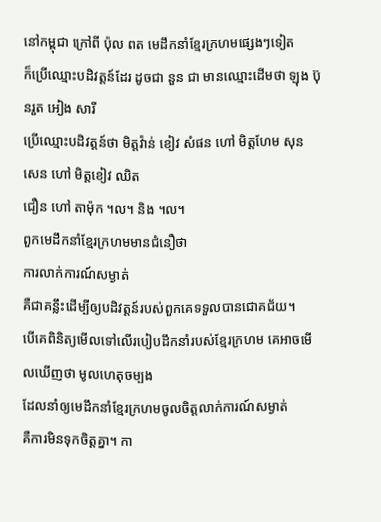នៅកម្ពុជា ក្រៅពី ប៉ុល ពត មេដឹកនាំខ្មែរក្រហមផ្សេងៗទៀត
ក៏ប្រើឈ្មោះបដិវត្តន៍ដែរ ដូចជា នួន ជា មានឈ្មោះដើមថា ឡុង ប៊ុនរួត អៀង សារី
ប្រើឈ្មោះបដិវត្តន៍ថា មិត្តវ៉ាន់ ខៀវ សំផន ហៅ មិត្តហែម សុន សេន ហៅ មិត្តខៀវ ឈិត
ជឿន ហៅ តាម៉ុក ។ល។ និង ។ល។
ពួកមេដឹកនាំខ្មែរក្រហមមានជំនឿថា
ការលាក់ការណ៍សម្ងាត់
គឺជាគន្លឹះដើម្បីឲ្យបដិវត្តន៍របស់ពួកគេទទួលបានជោគជ័យ។
បើគេពិនិត្យមើលទៅលើរបៀបដឹកនាំរបស់ខ្មែរក្រហម គេអាចមើលឃើញថា មូលហេតុចម្បង
ដែលនាំឲ្យមេដឹកនាំខ្មែរក្រហមចូលចិត្តលាក់ការណ៍សម្ងាត់
គឺការមិនទុកចិត្តគ្នា។ កា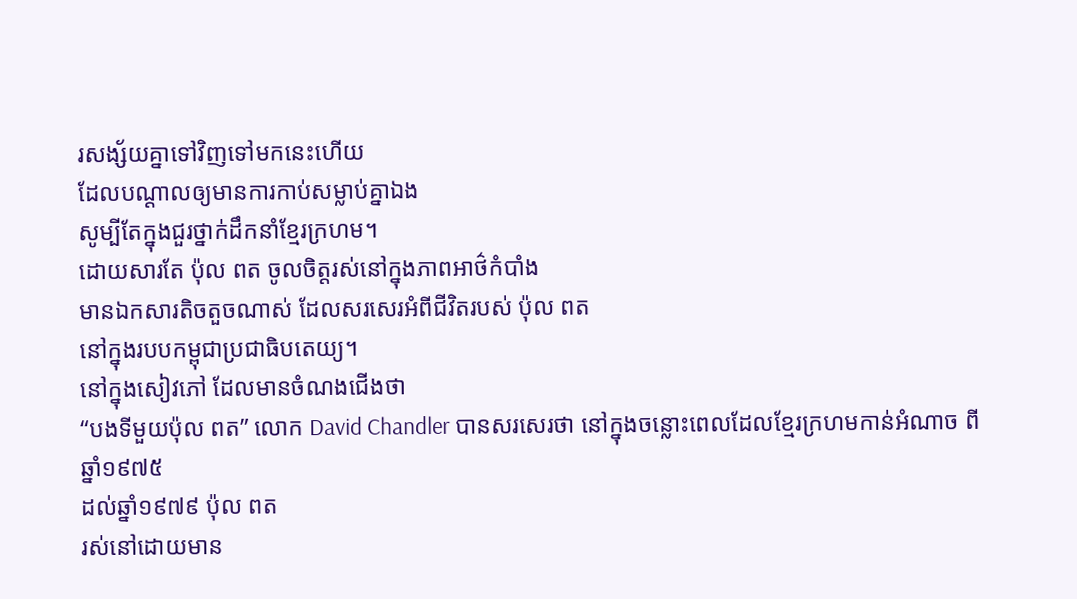រសង្ស័យគ្នាទៅវិញទៅមកនេះហើយ
ដែលបណ្តាលឲ្យមានការកាប់សម្លាប់គ្នាឯង
សូម្បីតែក្នុងជួរថ្នាក់ដឹកនាំខ្មែរក្រហម។
ដោយសារតែ ប៉ុល ពត ចូលចិត្តរស់នៅក្នុងភាពអាថ៌កំបាំង
មានឯកសារតិចតួចណាស់ ដែលសរសេរអំពីជីវិតរបស់ ប៉ុល ពត
នៅក្នុងរបបកម្ពុជាប្រជាធិបតេយ្យ។
នៅក្នុងសៀវភៅ ដែលមានចំណងជើងថា
“បងទីមួយប៉ុល ពត” លោក David Chandler បានសរសេរថា នៅក្នុងចន្លោះពេលដែលខ្មែរក្រហមកាន់អំណាច ពីឆ្នាំ១៩៧៥
ដល់ឆ្នាំ១៩៧៩ ប៉ុល ពត
រស់នៅដោយមាន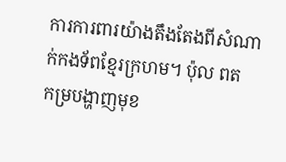ការការពារយ៉ាងតឹងតែងពីសំណាក់កងទ័ពខ្មែរក្រហម។ ប៉ុល ពត
កម្របង្ហាញមុខ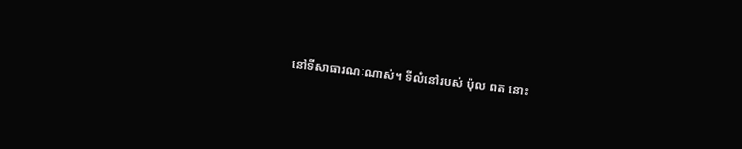នៅទីសាធារណៈណាស់។ ទីលំនៅរបស់ ប៉ុល ពត នោះ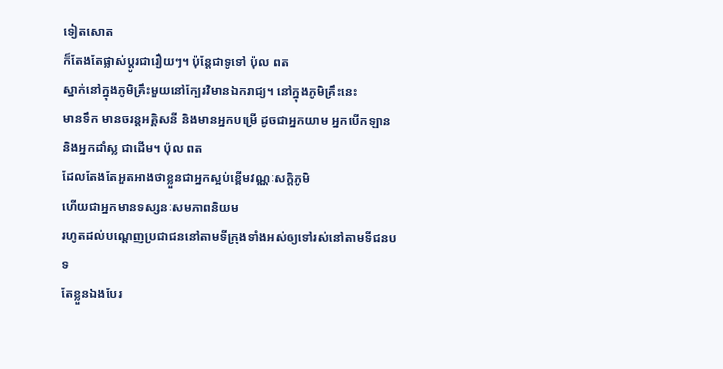ទៀតសោត
ក៏តែងតែផ្លាស់ប្តូរជារឿយៗ។ ប៉ុន្តែជាទូទៅ ប៉ុល ពត
ស្នាក់នៅក្នុងភូមិគ្រឹះមួយនៅក្បែរវិមានឯករាជ្យ។ នៅក្នុងភូមិគ្រឹះនេះ
មានទឹក មានចរន្តអគ្គិសនី និងមានអ្នកបម្រើ ដូចជាអ្នកយាម អ្នកបើកឡាន
និងអ្នកដាំស្ល ជាដើម។ ប៉ុល ពត
ដែលតែងតែអួតអាងថាខ្លួនជាអ្នកស្អប់ខ្ពើមវណ្ណៈសក្តិភូមិ
ហើយជាអ្នកមានទស្សនៈសមភាពនិយម
រហូតដល់បណ្តេញប្រជាជននៅតាមទីក្រុងទាំងអស់ឲ្យទៅរស់នៅតាមទីជនបទ
តែខ្លួនឯងបែរ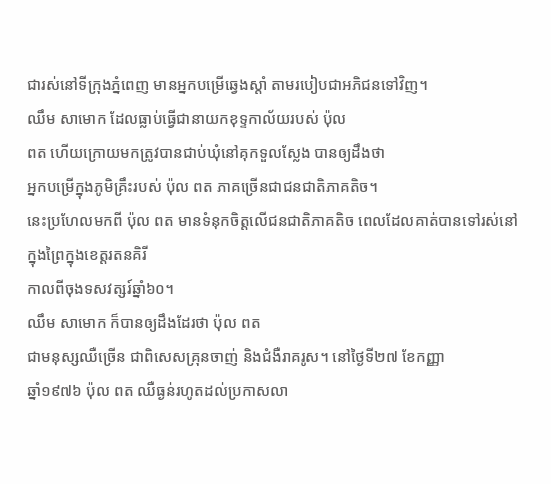ជារស់នៅទីក្រុងភ្នំពេញ មានអ្នកបម្រើឆ្វេងស្តាំ តាមរបៀបជាអភិជនទៅវិញ។
ឈឹម សាមោក ដែលធ្លាប់ធ្វើជានាយកខុទ្ទកាល័យរបស់ ប៉ុល
ពត ហើយក្រោយមកត្រូវបានជាប់ឃុំនៅគុកទួលស្លែង បានឲ្យដឹងថា
អ្នកបម្រើក្នុងភូមិគ្រឹះរបស់ ប៉ុល ពត ភាគច្រើនជាជនជាតិភាគតិច។
នេះប្រហែលមកពី ប៉ុល ពត មានទំនុកចិត្តលើជនជាតិភាគតិច ពេលដែលគាត់បានទៅរស់នៅក្នុងព្រៃក្នុងខេត្តរតនគិរី
កាលពីចុងទសវត្សរ៍ឆ្នាំ៦០។
ឈឹម សាមោក ក៏បានឲ្យដឹងដែរថា ប៉ុល ពត
ជាមនុស្សឈឺច្រើន ជាពិសេសគ្រុនចាញ់ និងជំងឺរាគរូស។ នៅថ្ងៃទី២៧ ខែកញ្ញា
ឆ្នាំ១៩៧៦ ប៉ុល ពត ឈឺធ្ងន់រហូតដល់ប្រកាសលា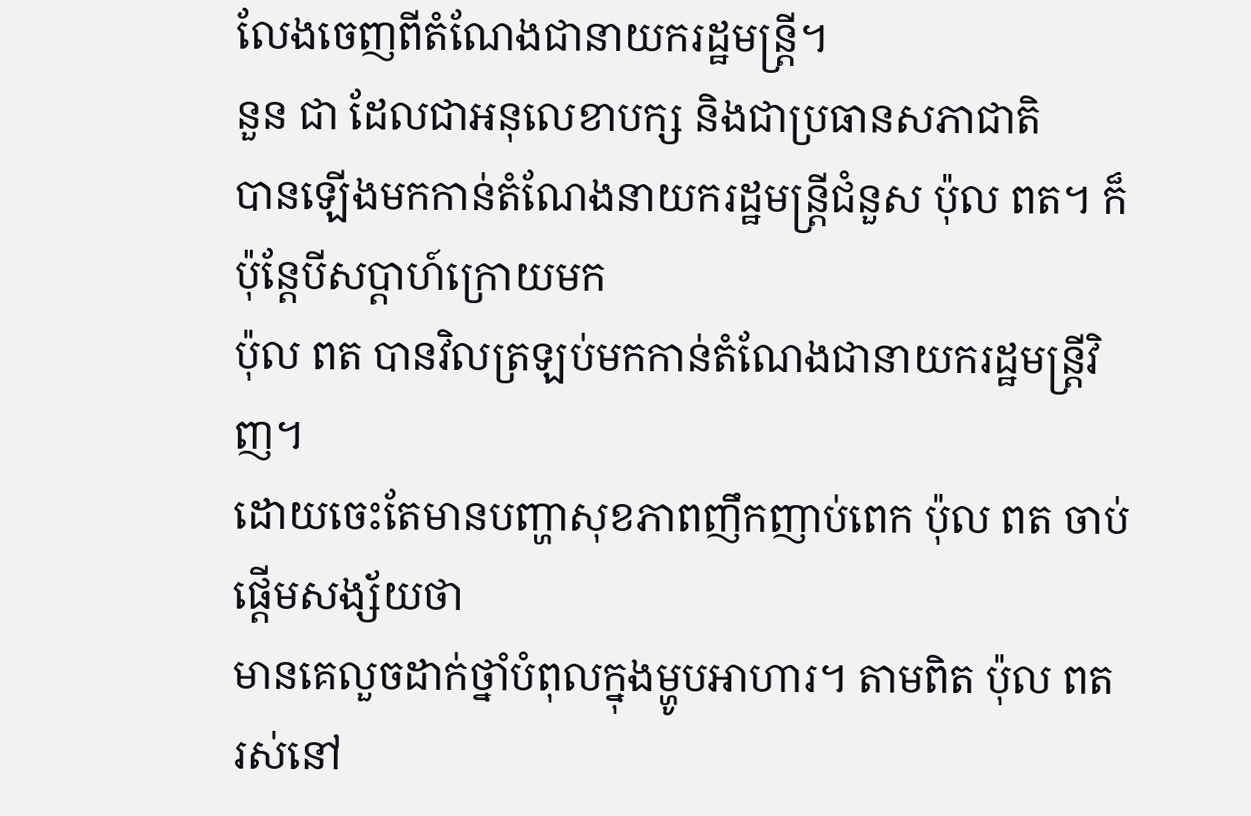លែងចេញពីតំណែងជានាយករដ្ឋមន្រ្តី។
នួន ជា ដែលជាអនុលេខាបក្ស និងជាប្រធានសភាជាតិ
បានឡើងមកកាន់តំណែងនាយករដ្ឋមន្រ្តីជំនួស ប៉ុល ពត។ ក៏ប៉ុន្តែបីសប្តាហ៍ក្រោយមក
ប៉ុល ពត បានវិលត្រឡប់មកកាន់តំណែងជានាយករដ្ឋមន្រ្តីវិញ។
ដោយចេះតែមានបញ្ហាសុខភាពញឹកញាប់ពេក ប៉ុល ពត ចាប់ផ្តើមសង្ស័យថា
មានគេលួចដាក់ថ្នាំបំពុលក្នុងម្ហូបអាហារ។ តាមពិត ប៉ុល ពត
រស់នៅ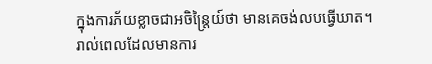ក្នុងការភ័យខ្លាចជាអចិន្រ្តៃយ៍ថា មានគេចង់លបធ្វើឃាត។
រាល់ពេលដែលមានការ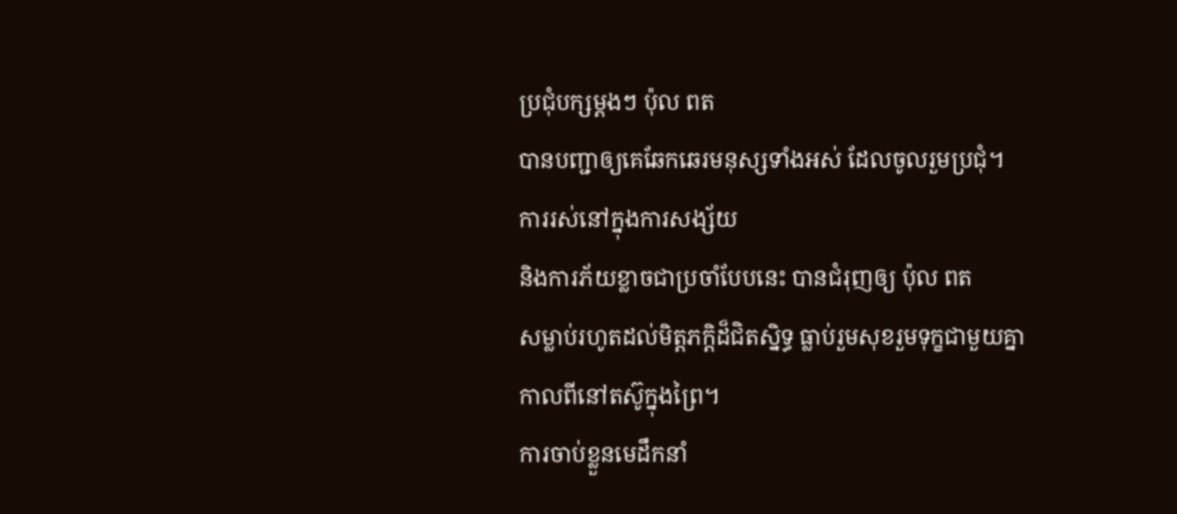ប្រជុំបក្សម្តងៗ ប៉ុល ពត
បានបញ្ជាឲ្យគេឆែកឆេរមនុស្សទាំងអស់ ដែលចូលរួមប្រជុំ។
ការរស់នៅក្នុងការសង្ស័យ
និងការភ័យខ្លាចជាប្រចាំបែបនេះ បានជំរុញឲ្យ ប៉ុល ពត
សម្លាប់រហូតដល់មិត្តភក្តិដ៏ជិតស្និទ្ធ ធ្លាប់រួមសុខរួមទុក្ខជាមួយគ្នា
កាលពីនៅតស៊ូក្នុងព្រៃ។
ការចាប់ខ្លួនមេដឹកនាំ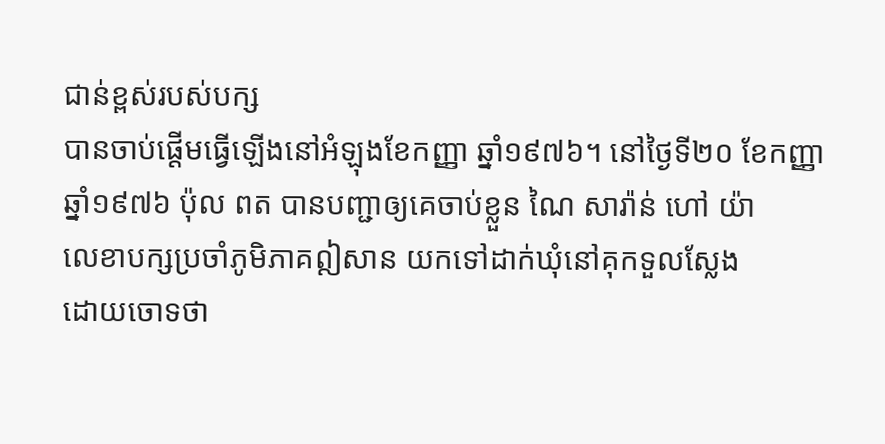ជាន់ខ្ពស់របស់បក្ស
បានចាប់ផ្តើមធ្វើឡើងនៅអំឡុងខែកញ្ញា ឆ្នាំ១៩៧៦។ នៅថ្ងៃទី២០ ខែកញ្ញា
ឆ្នាំ១៩៧៦ ប៉ុល ពត បានបញ្ជាឲ្យគេចាប់ខ្លួន ណៃ សារ៉ាន់ ហៅ យ៉ា
លេខាបក្សប្រចាំភូមិភាគឦសាន យកទៅដាក់ឃុំនៅគុកទួលស្លែង
ដោយចោទថា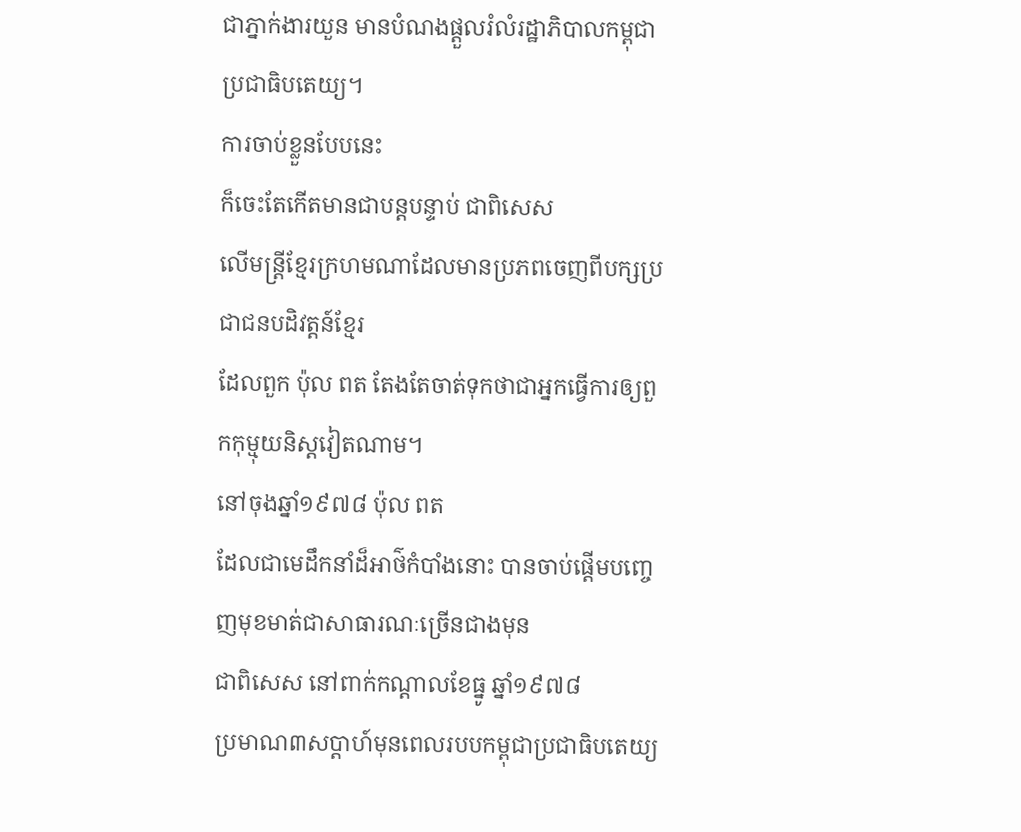ជាភ្នាក់ងារយួន មានបំណងផ្តួលរំលំរដ្ឋាភិបាលកម្ពុជាប្រជាធិបតេយ្យ។
ការចាប់ខ្លួនបែបនេះ
ក៏ចេះតែកើតមានជាបន្តបន្ទាប់ ជាពិសេស
លើមន្រ្តីខ្មែរក្រហមណាដែលមានប្រភពចេញពីបក្សប្រជាជនបដិវត្តន៍ខ្មែរ
ដែលពួក ប៉ុល ពត តែងតែចាត់ទុកថាជាអ្នកធ្វើការឲ្យពួកកុម្មុយនិស្តវៀតណាម។
នៅចុងឆ្នាំ១៩៧៨ ប៉ុល ពត
ដែលជាមេដឹកនាំដ៏អាថ៌កំបាំងនោះ បានចាប់ផ្តើមបញ្ចេញមុខមាត់ជាសាធារណៈច្រើនជាងមុន
ជាពិសេស នៅពាក់កណ្តាលខែធ្នូ ឆ្នាំ១៩៧៨
ប្រមាណ៣សប្តាហ៍មុនពេលរបបកម្ពុជាប្រជាធិបតេយ្យ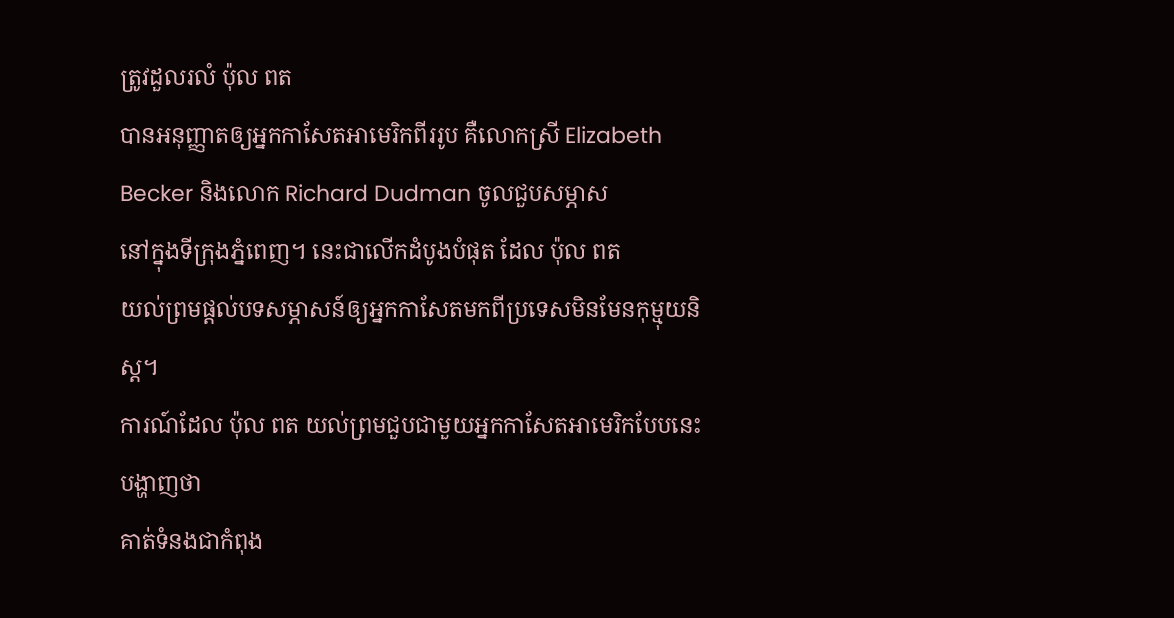ត្រូវដួលរលំ ប៉ុល ពត
បានអនុញ្ញាតឲ្យអ្នកកាសែតអាមេរិកពីររូប គឺលោកស្រី Elizabeth
Becker និងលោក Richard Dudman ចូលជួបសម្ភាស
នៅក្នុងទីក្រុងភ្នំពេញ។ នេះជាលើកដំបូងបំផុត ដែល ប៉ុល ពត
យល់ព្រមផ្តល់បទសម្ភាសន៍ឲ្យអ្នកកាសែតមកពីប្រទេសមិនមែនកុម្មុយនិស្ត។
ការណ៍ដែល ប៉ុល ពត យល់ព្រមជួបជាមួយអ្នកកាសែតអាមេរិកបែបនេះបង្ហាញថា
គាត់ទំនងជាកំពុង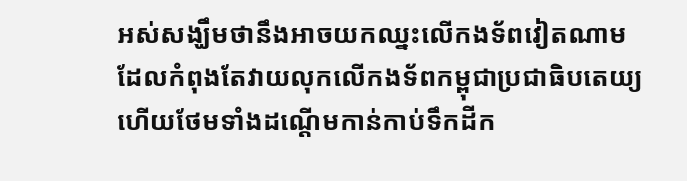អស់សង្ឃឹមថានឹងអាចយកឈ្នះលើកងទ័ពវៀតណាម
ដែលកំពុងតែវាយលុកលើកងទ័ពកម្ពុជាប្រជាធិបតេយ្យ
ហើយថែមទាំងដណ្តើមកាន់កាប់ទឹកដីក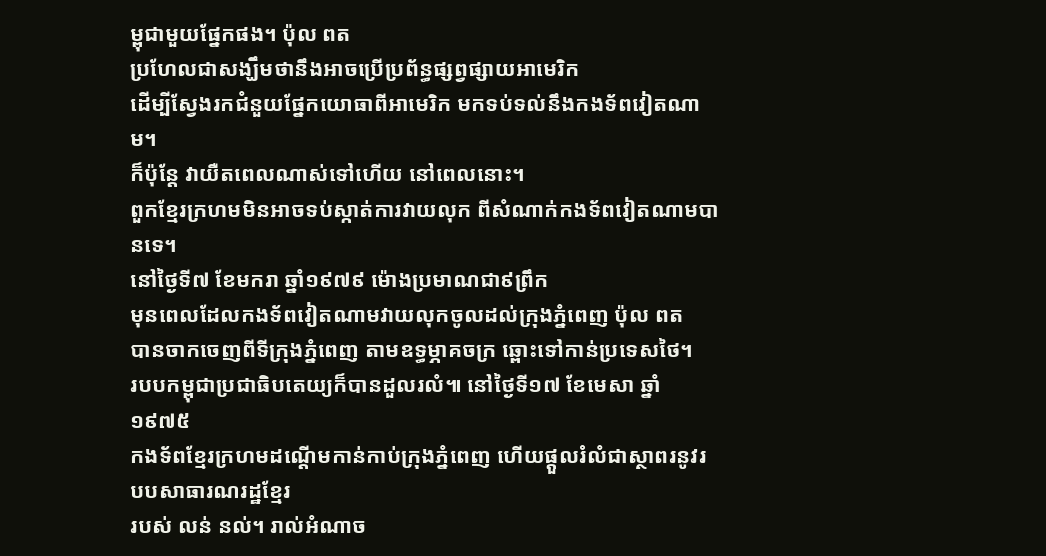ម្ពុជាមួយផ្នែកផង។ ប៉ុល ពត
ប្រហែលជាសង្ឃឹមថានឹងអាចប្រើប្រព័ន្ធផ្សព្វផ្សាយអាមេរិក
ដើម្បីស្វែងរកជំនួយផ្នែកយោធាពីអាមេរិក មកទប់ទល់នឹងកងទ័ពវៀតណាម។
ក៏ប៉ុន្តែ វាយឺតពេលណាស់ទៅហើយ នៅពេលនោះ។
ពួកខ្មែរក្រហមមិនអាចទប់ស្កាត់ការវាយលុក ពីសំណាក់កងទ័ពវៀតណាមបានទេ។
នៅថ្ងៃទី៧ ខែមករា ឆ្នាំ១៩៧៩ ម៉ោងប្រមាណជា៩ព្រឹក
មុនពេលដែលកងទ័ពវៀតណាមវាយលុកចូលដល់ក្រុងភ្នំពេញ ប៉ុល ពត
បានចាកចេញពីទីក្រុងភ្នំពេញ តាមឧទ្ធម្ភាគចក្រ ឆ្ពោះទៅកាន់ប្រទេសថៃ។
របបកម្ពុជាប្រជាធិបតេយ្យក៏បានដួលរលំ៕ នៅថ្ងៃទី១៧ ខែមេសា ឆ្នាំ១៩៧៥
កងទ័ពខ្មែរក្រហមដណ្តើមកាន់កាប់ក្រុងភ្នំពេញ ហើយផ្តួលរំលំជាស្ថាពរនូវរបបសាធារណរដ្ឋខ្មែរ
របស់ លន់ នល់។ រាល់អំណាច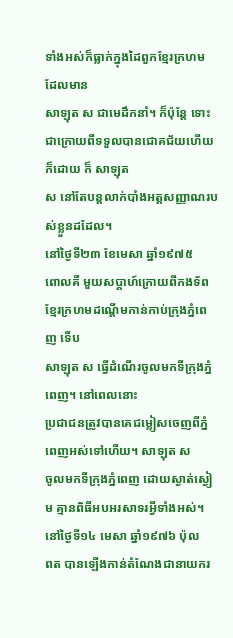ទាំងអស់ក៏ធ្លាក់ក្នុងដៃពួកខ្មែរក្រហម ដែលមាន
សាឡុត ស ជាមេដឹកនាំ។ ក៏ប៉ុន្តែ ទោះជាក្រោយពីទទួលបានជោគជ័យហើយក៏ដោយ ក៏ សាឡុត
ស នៅតែបន្តលាក់បាំងអត្តសញ្ញាណរបស់ខ្លួនដដែល។
នៅថ្ងៃទី២៣ ខែមេសា ឆ្នាំ១៩៧៥
ពោលគឺ មួយសប្តាហ៍ក្រោយពីកងទ័ពខ្មែរក្រហមដណ្តើមកាន់កាប់ក្រុងភ្នំពេញ ទើប
សាឡុត ស ធ្វើដំណើរចូលមកទីក្រុងភ្នំពេញ។ នៅពេលនោះ
ប្រជាជនត្រូវបានគេជម្លៀសចេញពីភ្នំពេញអស់ទៅហើយ។ សាឡុត ស
ចូលមកទីក្រុងភ្នំពេញ ដោយស្ងាត់ស្ងៀម គ្មានពិធីអបអរសាទរអ្វីទាំងអស់។
នៅថ្ងៃទី១៤ មេសា ឆ្នាំ១៩៧៦ ប៉ុល
ពត បានឡើងកាន់តំណែងជានាយករ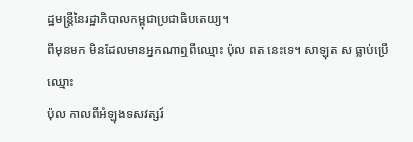ដ្ឋមន្រ្តីនៃរដ្ឋាភិបាលកម្ពុជាប្រជាធិបតេយ្យ។
ពីមុនមក មិនដែលមានអ្នកណាឮពីឈ្មោះ ប៉ុល ពត នេះទេ។ សាឡុត ស ធ្លាប់ប្រើឈ្មោះ
ប៉ុល កាលពីអំឡុងទសវត្សរ៍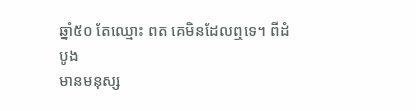ឆ្នាំ៥០ តែឈ្មោះ ពត គេមិនដែលឮទេ។ ពីដំបូង
មានមនុស្ស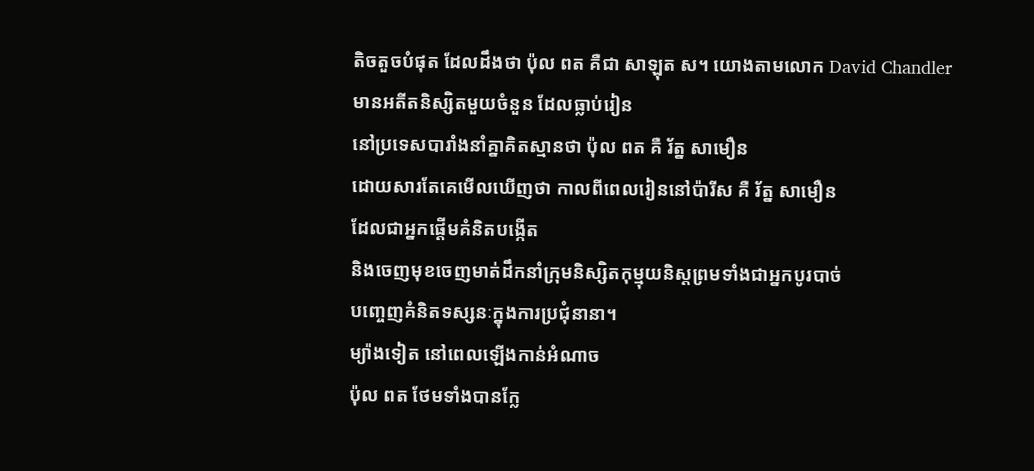តិចតួចបំផុត ដែលដឹងថា ប៉ុល ពត គឺជា សាឡុត ស។ យោងតាមលោក David Chandler
មានអតីតនិស្សិតមួយចំនួន ដែលធ្លាប់រៀន
នៅប្រទេសបារាំងនាំគ្នាគិតស្មានថា ប៉ុល ពត គឺ រ័ត្ន សាមឿន
ដោយសារតែគេមើលឃើញថា កាលពីពេលរៀននៅប៉ារីស គឺ រ័ត្ន សាមឿន
ដែលជាអ្នកផ្តើមគំនិតបង្កើត
និងចេញមុខចេញមាត់ដឹកនាំក្រុមនិស្សិតកុម្មុយនិស្តព្រមទាំងជាអ្នកបូរបាច់
បញ្ចេញគំនិតទស្សនៈក្នុងការប្រជុំនានា។
ម្យ៉ាងទៀត នៅពេលឡើងកាន់អំណាច
ប៉ុល ពត ថែមទាំងបានក្លែ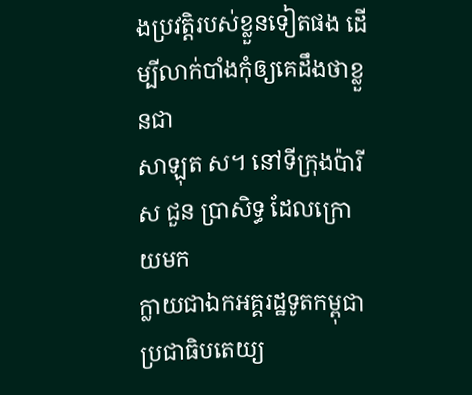ងប្រវត្តិរបស់ខ្លួនទៀតផង ដើម្បីលាក់បាំងកុំឲ្យគេដឹងថាខ្លួនជា
សាឡុត ស។ នៅទីក្រុងប៉ារីស ជួន ប្រាសិទ្ធ ដែលក្រោយមក
ក្លាយជាឯកអគ្គរដ្ឋទូតកម្ពុជាប្រជាធិបតេយ្យ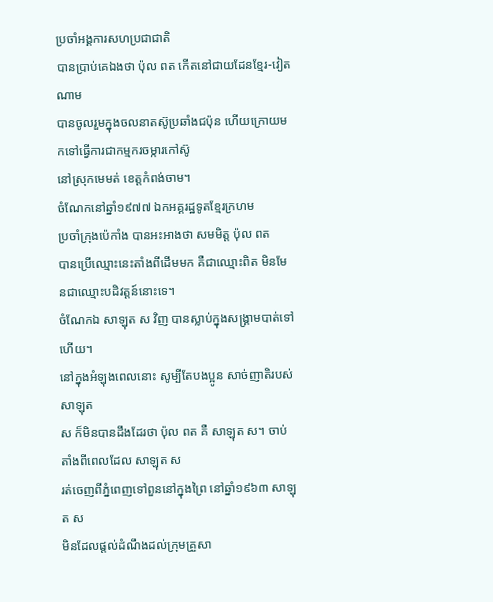ប្រចាំអង្គការសហប្រជាជាតិ
បានប្រាប់គេឯងថា ប៉ុល ពត កើតនៅជាយដែនខ្មែរ-វៀតណាម
បានចូលរួមក្នុងចលនាតស៊ូប្រឆាំងជប៉ុន ហើយក្រោយមកទៅធ្វើការជាកម្មករចម្ការកៅស៊ូ
នៅស្រុកមេមត់ ខេត្តកំពង់ចាម។
ចំណែកនៅឆ្នាំ១៩៧៧ ឯកអគ្គរដ្ឋទូតខ្មែរក្រហម
ប្រចាំក្រុងប៉េកាំង បានអះអាងថា សមមិត្ត ប៉ុល ពត
បានប្រើឈ្មោះនេះតាំងពីដើមមក គឺជាឈ្មោះពិត មិនមែនជាឈ្មោះបដិវត្តន៍នោះទេ។
ចំណែកឯ សាឡុត ស វិញ បានស្លាប់ក្នុងសង្រ្គាមបាត់ទៅហើយ។
នៅក្នុងអំឡុងពេលនោះ សូម្បីតែបងប្អូន សាច់ញាតិរបស់ សាឡុត
ស ក៏មិនបានដឹងដែរថា ប៉ុល ពត គឺ សាឡុត ស។ ចាប់តាំងពីពេលដែល សាឡុត ស
រត់ចេញពីភ្នំពេញទៅពួននៅក្នុងព្រៃ នៅឆ្នាំ១៩៦៣ សាឡុត ស
មិនដែលផ្តល់ដំណឹងដល់ក្រុមគ្រួសា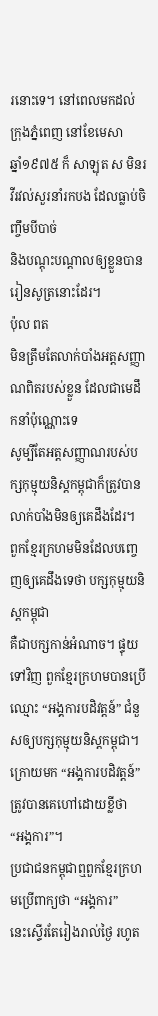រនោះទេ។ នៅពេលមកដល់ក្រុងភ្នំពេញ នៅខែមេសា
ឆ្នាំ១៩៧៥ ក៏ សាឡុត ស មិនរវីរវល់សួរនាំរកបង ដែលធ្លាប់ចិញ្ចឹមបីបាច់
និងបណ្តុះបណ្តាលឲ្យខ្លួនបានរៀនសូត្រនោះដែរ។
ប៉ុល ពត
មិនត្រឹមតែលាក់បាំងអត្តសញ្ញាណពិតរបស់ខ្លួន ដែលជាមេដឹកនាំប៉ុណ្ណោះទេ
សូម្បីតែអត្តសញ្ញាណរបស់បក្សកុម្មុយនិស្តកម្ពុជាក៏ត្រូវបានលាក់បាំងមិនឲ្យគេដឹងដែរ។
ពួកខ្មែរក្រហមមិនដែលបញ្ចេញឲ្យគេដឹងទេថា បក្សកុម្មុយនិស្តកម្ពុជា
គឺជាបក្សកាន់អំណាច។ ផ្ទុយទៅវិញ ពួកខ្មែរក្រហមបានប្រើឈ្មោះ “អង្គការបដិវត្តន៍” ជំនួសឲ្យបក្សកុម្មុយនិស្តកម្ពុជា។
ក្រោយមក “អង្គការបដិវត្តន៍” ត្រូវបានគេហៅដោយខ្លីថា
“អង្គការ”។
ប្រជាជនកម្ពុជាឮពួកខ្មែរក្រហមប្រើពាក្យថា “អង្គការ”
នេះស្ទើរតែរៀងរាល់ថ្ងៃ រហូត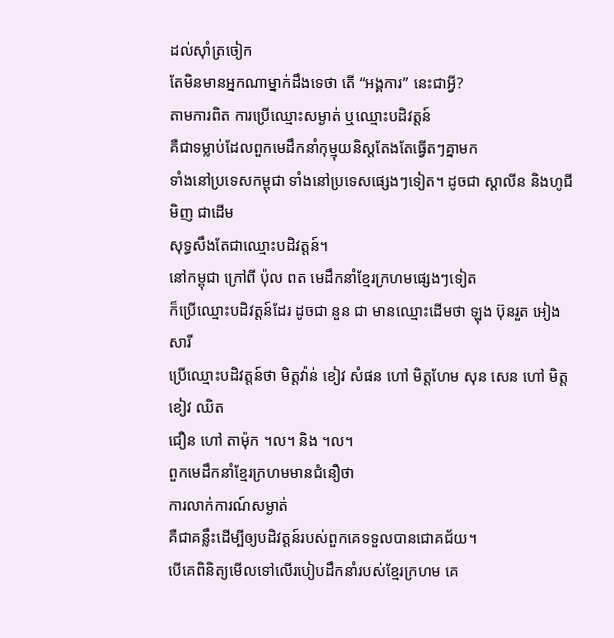ដល់ស៊ាំត្រចៀក
តែមិនមានអ្នកណាម្នាក់ដឹងទេថា តើ “អង្គការ” នេះជាអ្វី?
តាមការពិត ការប្រើឈ្មោះសម្ងាត់ ឬឈ្មោះបដិវត្តន៍
គឺជាទម្លាប់ដែលពួកមេដឹកនាំកុម្មុយនិស្តតែងតែធ្វើតៗគ្នាមក
ទាំងនៅប្រទេសកម្ពុជា ទាំងនៅប្រទេសផ្សេងៗទៀត។ ដូចជា ស្តាលីន និងហូជីមិញ ជាដើម
សុទ្ធសឹងតែជាឈ្មោះបដិវត្តន៍។
នៅកម្ពុជា ក្រៅពី ប៉ុល ពត មេដឹកនាំខ្មែរក្រហមផ្សេងៗទៀត
ក៏ប្រើឈ្មោះបដិវត្តន៍ដែរ ដូចជា នួន ជា មានឈ្មោះដើមថា ឡុង ប៊ុនរួត អៀង សារី
ប្រើឈ្មោះបដិវត្តន៍ថា មិត្តវ៉ាន់ ខៀវ សំផន ហៅ មិត្តហែម សុន សេន ហៅ មិត្តខៀវ ឈិត
ជឿន ហៅ តាម៉ុក ។ល។ និង ។ល។
ពួកមេដឹកនាំខ្មែរក្រហមមានជំនឿថា
ការលាក់ការណ៍សម្ងាត់
គឺជាគន្លឹះដើម្បីឲ្យបដិវត្តន៍របស់ពួកគេទទួលបានជោគជ័យ។
បើគេពិនិត្យមើលទៅលើរបៀបដឹកនាំរបស់ខ្មែរក្រហម គេ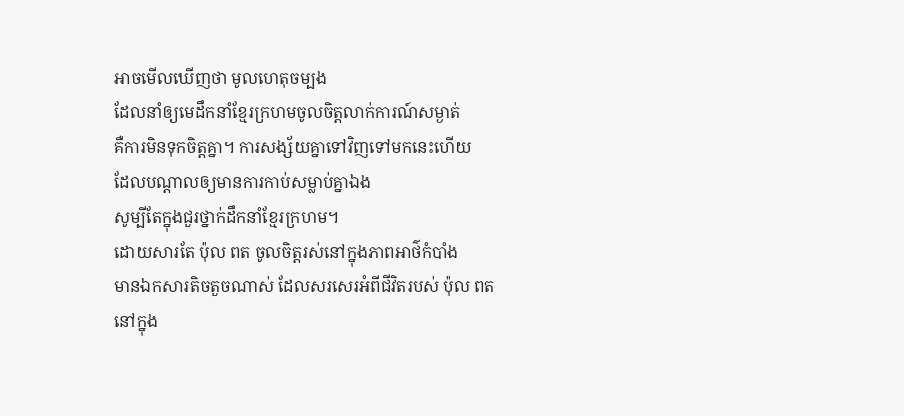អាចមើលឃើញថា មូលហេតុចម្បង
ដែលនាំឲ្យមេដឹកនាំខ្មែរក្រហមចូលចិត្តលាក់ការណ៍សម្ងាត់
គឺការមិនទុកចិត្តគ្នា។ ការសង្ស័យគ្នាទៅវិញទៅមកនេះហើយ
ដែលបណ្តាលឲ្យមានការកាប់សម្លាប់គ្នាឯង
សូម្បីតែក្នុងជួរថ្នាក់ដឹកនាំខ្មែរក្រហម។
ដោយសារតែ ប៉ុល ពត ចូលចិត្តរស់នៅក្នុងភាពអាថ៌កំបាំង
មានឯកសារតិចតួចណាស់ ដែលសរសេរអំពីជីវិតរបស់ ប៉ុល ពត
នៅក្នុង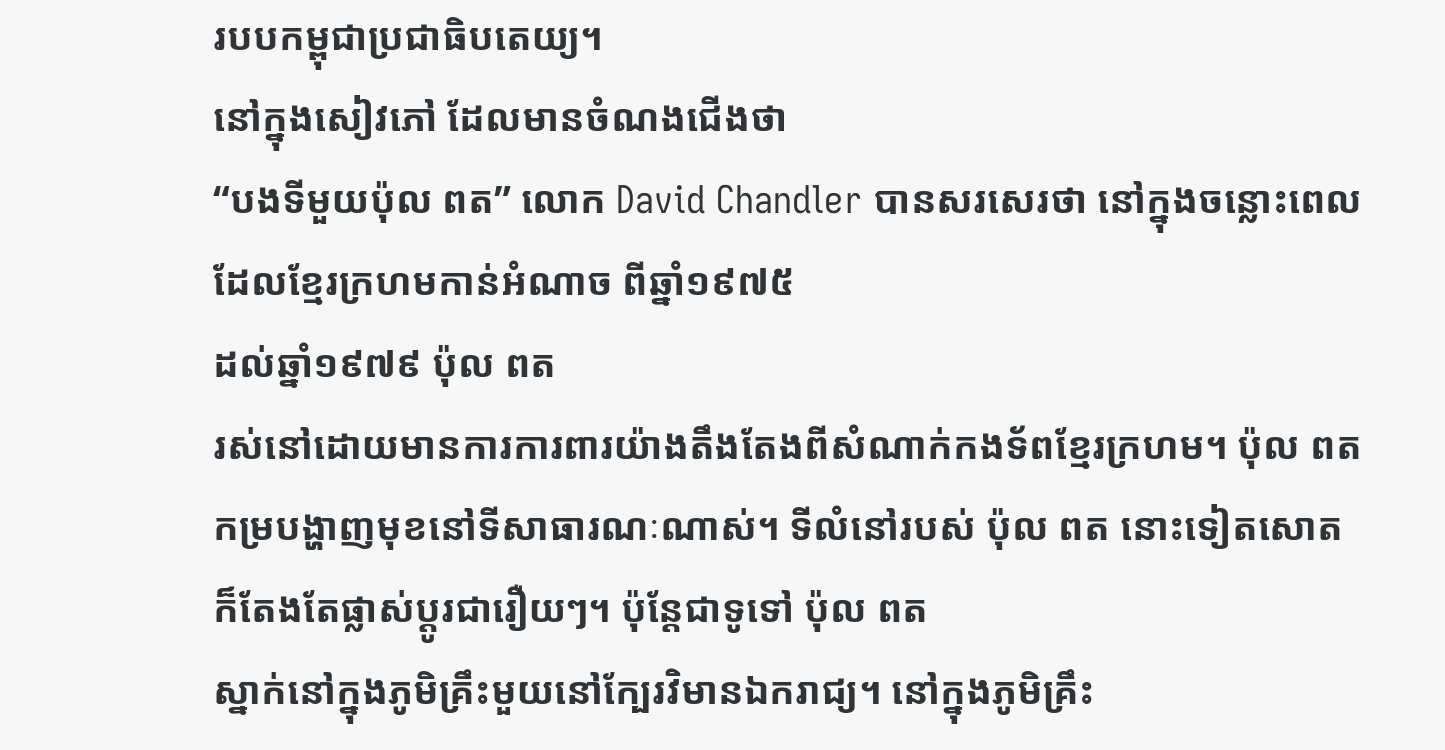របបកម្ពុជាប្រជាធិបតេយ្យ។
នៅក្នុងសៀវភៅ ដែលមានចំណងជើងថា
“បងទីមួយប៉ុល ពត” លោក David Chandler បានសរសេរថា នៅក្នុងចន្លោះពេលដែលខ្មែរក្រហមកាន់អំណាច ពីឆ្នាំ១៩៧៥
ដល់ឆ្នាំ១៩៧៩ ប៉ុល ពត
រស់នៅដោយមានការការពារយ៉ាងតឹងតែងពីសំណាក់កងទ័ពខ្មែរក្រហម។ ប៉ុល ពត
កម្របង្ហាញមុខនៅទីសាធារណៈណាស់។ ទីលំនៅរបស់ ប៉ុល ពត នោះទៀតសោត
ក៏តែងតែផ្លាស់ប្តូរជារឿយៗ។ ប៉ុន្តែជាទូទៅ ប៉ុល ពត
ស្នាក់នៅក្នុងភូមិគ្រឹះមួយនៅក្បែរវិមានឯករាជ្យ។ នៅក្នុងភូមិគ្រឹះ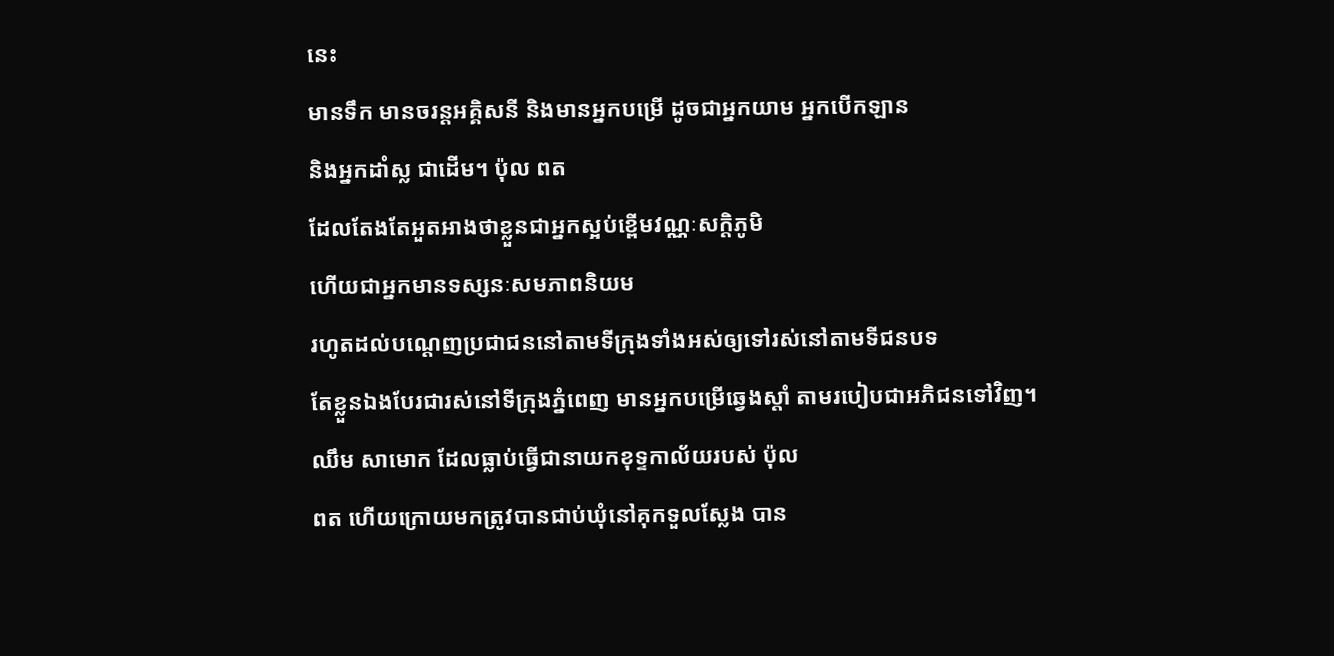នេះ
មានទឹក មានចរន្តអគ្គិសនី និងមានអ្នកបម្រើ ដូចជាអ្នកយាម អ្នកបើកឡាន
និងអ្នកដាំស្ល ជាដើម។ ប៉ុល ពត
ដែលតែងតែអួតអាងថាខ្លួនជាអ្នកស្អប់ខ្ពើមវណ្ណៈសក្តិភូមិ
ហើយជាអ្នកមានទស្សនៈសមភាពនិយម
រហូតដល់បណ្តេញប្រជាជននៅតាមទីក្រុងទាំងអស់ឲ្យទៅរស់នៅតាមទីជនបទ
តែខ្លួនឯងបែរជារស់នៅទីក្រុងភ្នំពេញ មានអ្នកបម្រើឆ្វេងស្តាំ តាមរបៀបជាអភិជនទៅវិញ។
ឈឹម សាមោក ដែលធ្លាប់ធ្វើជានាយកខុទ្ទកាល័យរបស់ ប៉ុល
ពត ហើយក្រោយមកត្រូវបានជាប់ឃុំនៅគុកទួលស្លែង បាន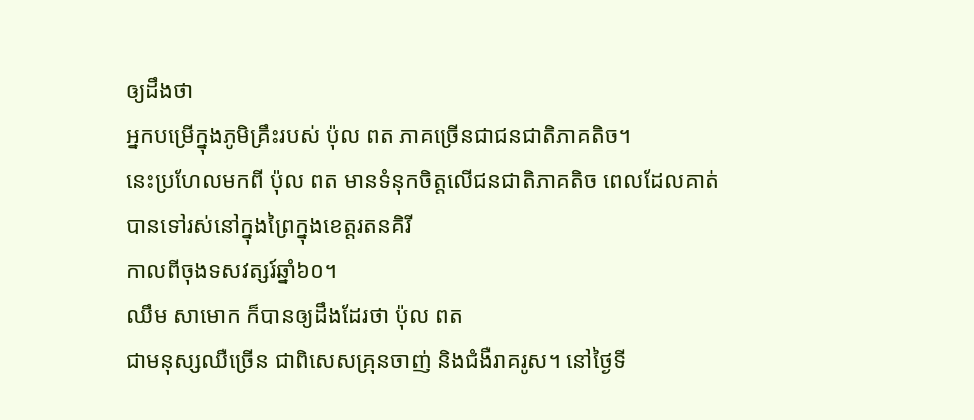ឲ្យដឹងថា
អ្នកបម្រើក្នុងភូមិគ្រឹះរបស់ ប៉ុល ពត ភាគច្រើនជាជនជាតិភាគតិច។
នេះប្រហែលមកពី ប៉ុល ពត មានទំនុកចិត្តលើជនជាតិភាគតិច ពេលដែលគាត់បានទៅរស់នៅក្នុងព្រៃក្នុងខេត្តរតនគិរី
កាលពីចុងទសវត្សរ៍ឆ្នាំ៦០។
ឈឹម សាមោក ក៏បានឲ្យដឹងដែរថា ប៉ុល ពត
ជាមនុស្សឈឺច្រើន ជាពិសេសគ្រុនចាញ់ និងជំងឺរាគរូស។ នៅថ្ងៃទី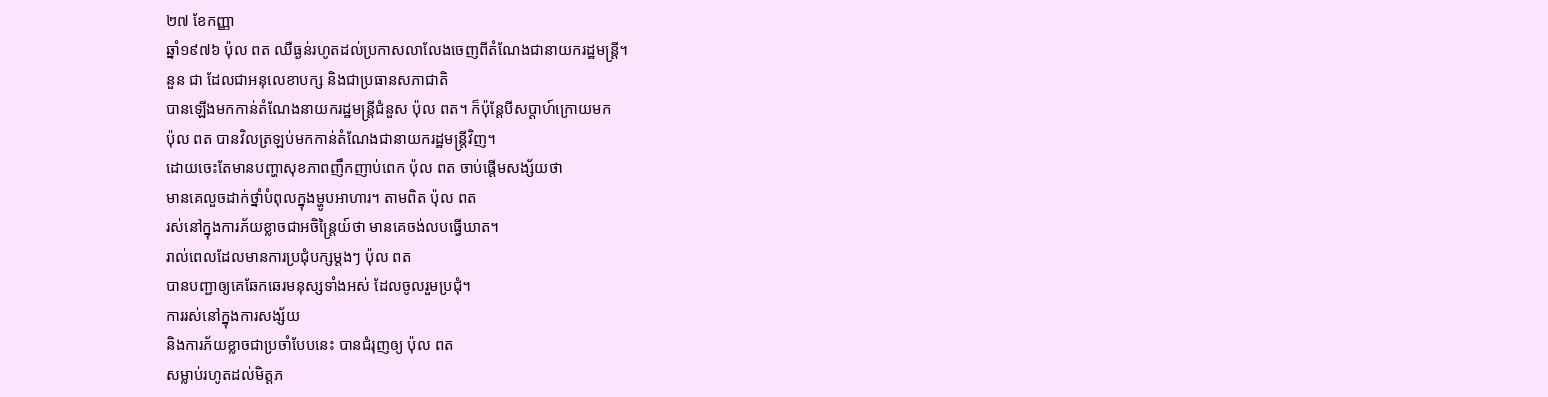២៧ ខែកញ្ញា
ឆ្នាំ១៩៧៦ ប៉ុល ពត ឈឺធ្ងន់រហូតដល់ប្រកាសលាលែងចេញពីតំណែងជានាយករដ្ឋមន្រ្តី។
នួន ជា ដែលជាអនុលេខាបក្ស និងជាប្រធានសភាជាតិ
បានឡើងមកកាន់តំណែងនាយករដ្ឋមន្រ្តីជំនួស ប៉ុល ពត។ ក៏ប៉ុន្តែបីសប្តាហ៍ក្រោយមក
ប៉ុល ពត បានវិលត្រឡប់មកកាន់តំណែងជានាយករដ្ឋមន្រ្តីវិញ។
ដោយចេះតែមានបញ្ហាសុខភាពញឹកញាប់ពេក ប៉ុល ពត ចាប់ផ្តើមសង្ស័យថា
មានគេលួចដាក់ថ្នាំបំពុលក្នុងម្ហូបអាហារ។ តាមពិត ប៉ុល ពត
រស់នៅក្នុងការភ័យខ្លាចជាអចិន្រ្តៃយ៍ថា មានគេចង់លបធ្វើឃាត។
រាល់ពេលដែលមានការប្រជុំបក្សម្តងៗ ប៉ុល ពត
បានបញ្ជាឲ្យគេឆែកឆេរមនុស្សទាំងអស់ ដែលចូលរួមប្រជុំ។
ការរស់នៅក្នុងការសង្ស័យ
និងការភ័យខ្លាចជាប្រចាំបែបនេះ បានជំរុញឲ្យ ប៉ុល ពត
សម្លាប់រហូតដល់មិត្តភ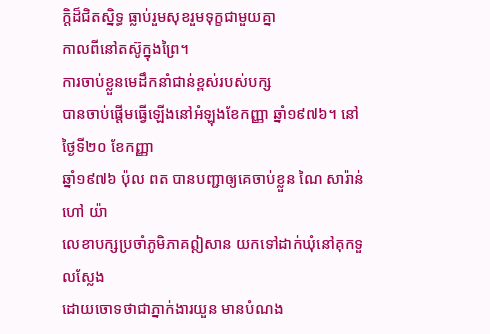ក្តិដ៏ជិតស្និទ្ធ ធ្លាប់រួមសុខរួមទុក្ខជាមួយគ្នា
កាលពីនៅតស៊ូក្នុងព្រៃ។
ការចាប់ខ្លួនមេដឹកនាំជាន់ខ្ពស់របស់បក្ស
បានចាប់ផ្តើមធ្វើឡើងនៅអំឡុងខែកញ្ញា ឆ្នាំ១៩៧៦។ នៅថ្ងៃទី២០ ខែកញ្ញា
ឆ្នាំ១៩៧៦ ប៉ុល ពត បានបញ្ជាឲ្យគេចាប់ខ្លួន ណៃ សារ៉ាន់ ហៅ យ៉ា
លេខាបក្សប្រចាំភូមិភាគឦសាន យកទៅដាក់ឃុំនៅគុកទួលស្លែង
ដោយចោទថាជាភ្នាក់ងារយួន មានបំណង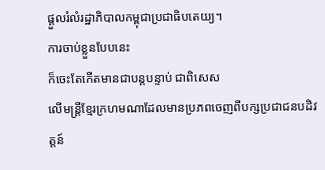ផ្តួលរំលំរដ្ឋាភិបាលកម្ពុជាប្រជាធិបតេយ្យ។
ការចាប់ខ្លួនបែបនេះ
ក៏ចេះតែកើតមានជាបន្តបន្ទាប់ ជាពិសេស
លើមន្រ្តីខ្មែរក្រហមណាដែលមានប្រភពចេញពីបក្សប្រជាជនបដិវត្តន៍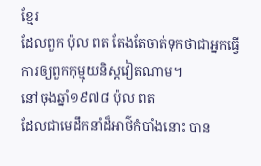ខ្មែរ
ដែលពួក ប៉ុល ពត តែងតែចាត់ទុកថាជាអ្នកធ្វើការឲ្យពួកកុម្មុយនិស្តវៀតណាម។
នៅចុងឆ្នាំ១៩៧៨ ប៉ុល ពត
ដែលជាមេដឹកនាំដ៏អាថ៌កំបាំងនោះ បាន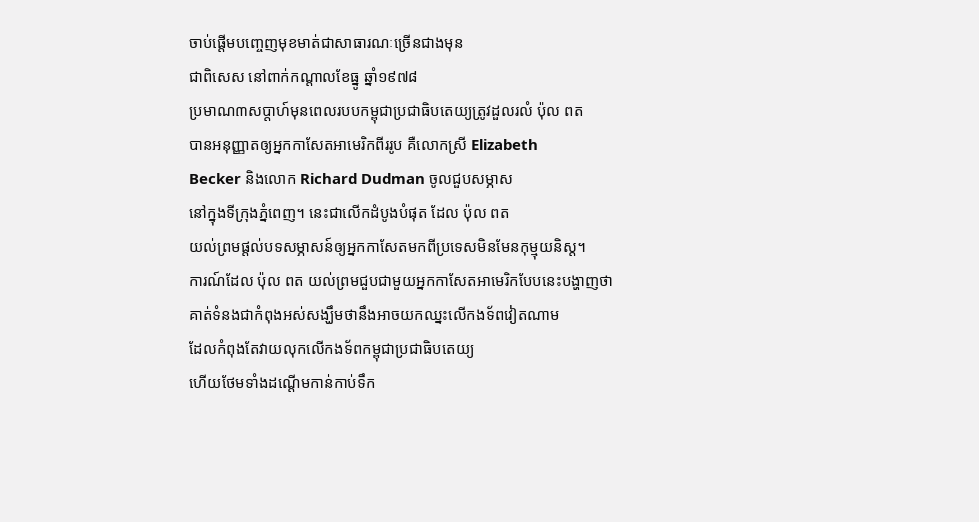ចាប់ផ្តើមបញ្ចេញមុខមាត់ជាសាធារណៈច្រើនជាងមុន
ជាពិសេស នៅពាក់កណ្តាលខែធ្នូ ឆ្នាំ១៩៧៨
ប្រមាណ៣សប្តាហ៍មុនពេលរបបកម្ពុជាប្រជាធិបតេយ្យត្រូវដួលរលំ ប៉ុល ពត
បានអនុញ្ញាតឲ្យអ្នកកាសែតអាមេរិកពីររូប គឺលោកស្រី Elizabeth
Becker និងលោក Richard Dudman ចូលជួបសម្ភាស
នៅក្នុងទីក្រុងភ្នំពេញ។ នេះជាលើកដំបូងបំផុត ដែល ប៉ុល ពត
យល់ព្រមផ្តល់បទសម្ភាសន៍ឲ្យអ្នកកាសែតមកពីប្រទេសមិនមែនកុម្មុយនិស្ត។
ការណ៍ដែល ប៉ុល ពត យល់ព្រមជួបជាមួយអ្នកកាសែតអាមេរិកបែបនេះបង្ហាញថា
គាត់ទំនងជាកំពុងអស់សង្ឃឹមថានឹងអាចយកឈ្នះលើកងទ័ពវៀតណាម
ដែលកំពុងតែវាយលុកលើកងទ័ពកម្ពុជាប្រជាធិបតេយ្យ
ហើយថែមទាំងដណ្តើមកាន់កាប់ទឹក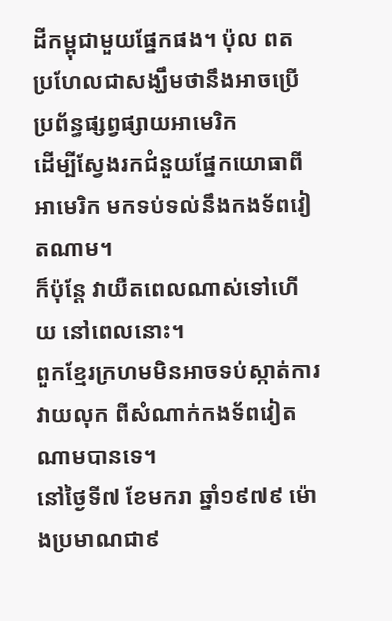ដីកម្ពុជាមួយផ្នែកផង។ ប៉ុល ពត
ប្រហែលជាសង្ឃឹមថានឹងអាចប្រើប្រព័ន្ធផ្សព្វផ្សាយអាមេរិក
ដើម្បីស្វែងរកជំនួយផ្នែកយោធាពីអាមេរិក មកទប់ទល់នឹងកងទ័ពវៀតណាម។
ក៏ប៉ុន្តែ វាយឺតពេលណាស់ទៅហើយ នៅពេលនោះ។
ពួកខ្មែរក្រហមមិនអាចទប់ស្កាត់ការវាយលុក ពីសំណាក់កងទ័ពវៀតណាមបានទេ។
នៅថ្ងៃទី៧ ខែមករា ឆ្នាំ១៩៧៩ ម៉ោងប្រមាណជា៩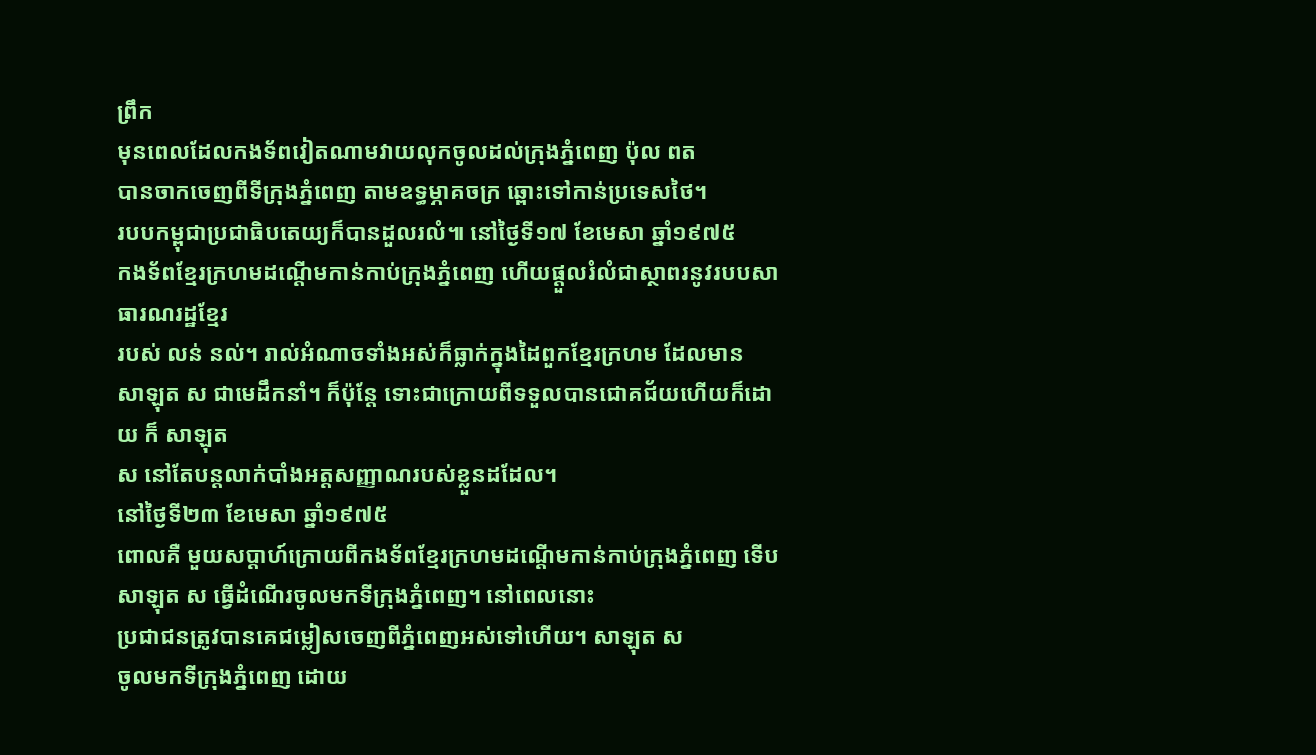ព្រឹក
មុនពេលដែលកងទ័ពវៀតណាមវាយលុកចូលដល់ក្រុងភ្នំពេញ ប៉ុល ពត
បានចាកចេញពីទីក្រុងភ្នំពេញ តាមឧទ្ធម្ភាគចក្រ ឆ្ពោះទៅកាន់ប្រទេសថៃ។
របបកម្ពុជាប្រជាធិបតេយ្យក៏បានដួលរលំ៕ នៅថ្ងៃទី១៧ ខែមេសា ឆ្នាំ១៩៧៥
កងទ័ពខ្មែរក្រហមដណ្តើមកាន់កាប់ក្រុងភ្នំពេញ ហើយផ្តួលរំលំជាស្ថាពរនូវរបបសាធារណរដ្ឋខ្មែរ
របស់ លន់ នល់។ រាល់អំណាចទាំងអស់ក៏ធ្លាក់ក្នុងដៃពួកខ្មែរក្រហម ដែលមាន
សាឡុត ស ជាមេដឹកនាំ។ ក៏ប៉ុន្តែ ទោះជាក្រោយពីទទួលបានជោគជ័យហើយក៏ដោយ ក៏ សាឡុត
ស នៅតែបន្តលាក់បាំងអត្តសញ្ញាណរបស់ខ្លួនដដែល។
នៅថ្ងៃទី២៣ ខែមេសា ឆ្នាំ១៩៧៥
ពោលគឺ មួយសប្តាហ៍ក្រោយពីកងទ័ពខ្មែរក្រហមដណ្តើមកាន់កាប់ក្រុងភ្នំពេញ ទើប
សាឡុត ស ធ្វើដំណើរចូលមកទីក្រុងភ្នំពេញ។ នៅពេលនោះ
ប្រជាជនត្រូវបានគេជម្លៀសចេញពីភ្នំពេញអស់ទៅហើយ។ សាឡុត ស
ចូលមកទីក្រុងភ្នំពេញ ដោយ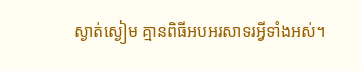ស្ងាត់ស្ងៀម គ្មានពិធីអបអរសាទរអ្វីទាំងអស់។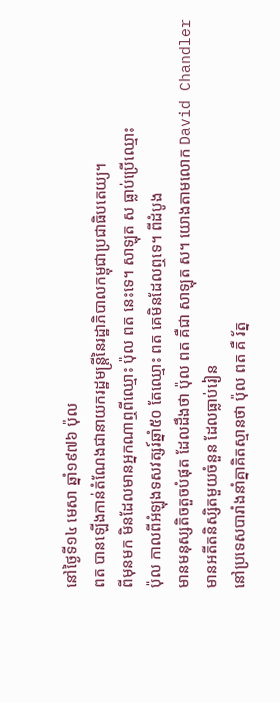នៅថ្ងៃទី១៤ មេសា ឆ្នាំ១៩៧៦ ប៉ុល
ពត បានឡើងកាន់តំណែងជានាយករដ្ឋមន្រ្តីនៃរដ្ឋាភិបាលកម្ពុជាប្រជាធិបតេយ្យ។
ពីមុនមក មិនដែលមានអ្នកណាឮពីឈ្មោះ ប៉ុល ពត នេះទេ។ សាឡុត ស ធ្លាប់ប្រើឈ្មោះ
ប៉ុល កាលពីអំឡុងទសវត្សរ៍ឆ្នាំ៥០ តែឈ្មោះ ពត គេមិនដែលឮទេ។ ពីដំបូង
មានមនុស្សតិចតួចបំផុត ដែលដឹងថា ប៉ុល ពត គឺជា សាឡុត ស។ យោងតាមលោក David Chandler
មានអតីតនិស្សិតមួយចំនួន ដែលធ្លាប់រៀន
នៅប្រទេសបារាំងនាំគ្នាគិតស្មានថា ប៉ុល ពត គឺ រ័ត្ន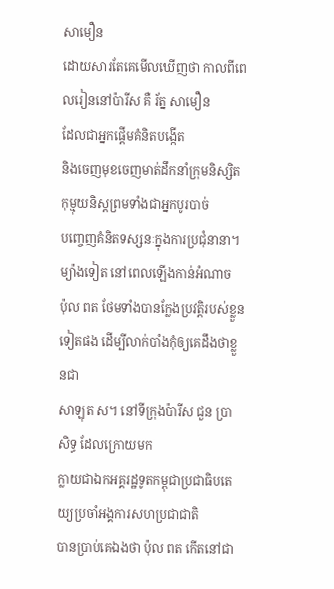សាមឿន
ដោយសារតែគេមើលឃើញថា កាលពីពេលរៀននៅប៉ារីស គឺ រ័ត្ន សាមឿន
ដែលជាអ្នកផ្តើមគំនិតបង្កើត
និងចេញមុខចេញមាត់ដឹកនាំក្រុមនិស្សិតកុម្មុយនិស្តព្រមទាំងជាអ្នកបូរបាច់
បញ្ចេញគំនិតទស្សនៈក្នុងការប្រជុំនានា។
ម្យ៉ាងទៀត នៅពេលឡើងកាន់អំណាច
ប៉ុល ពត ថែមទាំងបានក្លែងប្រវត្តិរបស់ខ្លួនទៀតផង ដើម្បីលាក់បាំងកុំឲ្យគេដឹងថាខ្លួនជា
សាឡុត ស។ នៅទីក្រុងប៉ារីស ជួន ប្រាសិទ្ធ ដែលក្រោយមក
ក្លាយជាឯកអគ្គរដ្ឋទូតកម្ពុជាប្រជាធិបតេយ្យប្រចាំអង្គការសហប្រជាជាតិ
បានប្រាប់គេឯងថា ប៉ុល ពត កើតនៅជា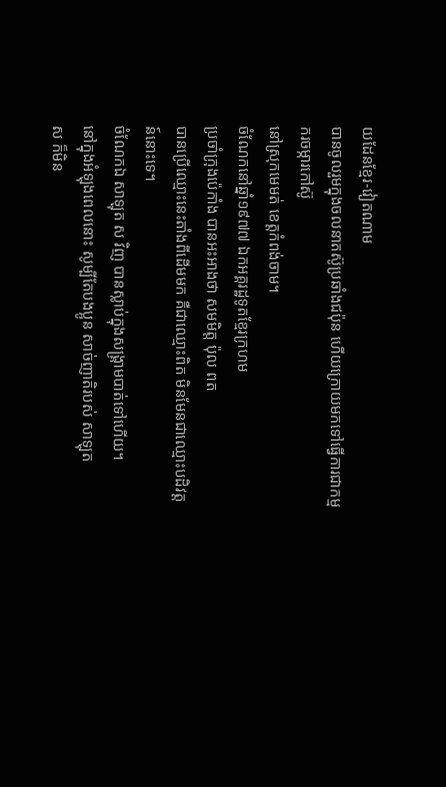យដែនខ្មែរ-វៀតណាម
បានចូលរួមក្នុងចលនាតស៊ូប្រឆាំងជប៉ុន ហើយក្រោយមកទៅធ្វើការជាកម្មករចម្ការកៅស៊ូ
នៅស្រុកមេមត់ ខេត្តកំពង់ចាម។
ចំណែកនៅឆ្នាំ១៩៧៧ ឯកអគ្គរដ្ឋទូតខ្មែរក្រហម
ប្រចាំក្រុងប៉េកាំង បានអះអាងថា សមមិត្ត ប៉ុល ពត
បានប្រើឈ្មោះនេះតាំងពីដើមមក គឺជាឈ្មោះពិត មិនមែនជាឈ្មោះបដិវត្តន៍នោះទេ។
ចំណែកឯ សាឡុត ស វិញ បានស្លាប់ក្នុងសង្រ្គាមបាត់ទៅហើយ។
នៅក្នុងអំឡុងពេលនោះ សូម្បីតែបងប្អូន សាច់ញាតិរបស់ សាឡុត
ស ក៏មិន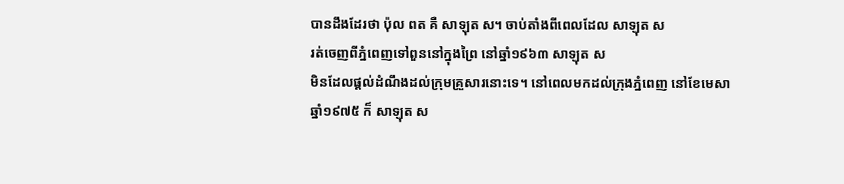បានដឹងដែរថា ប៉ុល ពត គឺ សាឡុត ស។ ចាប់តាំងពីពេលដែល សាឡុត ស
រត់ចេញពីភ្នំពេញទៅពួននៅក្នុងព្រៃ នៅឆ្នាំ១៩៦៣ សាឡុត ស
មិនដែលផ្តល់ដំណឹងដល់ក្រុមគ្រួសារនោះទេ។ នៅពេលមកដល់ក្រុងភ្នំពេញ នៅខែមេសា
ឆ្នាំ១៩៧៥ ក៏ សាឡុត ស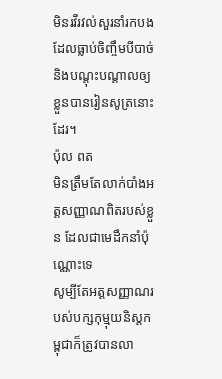មិនរវីរវល់សួរនាំរកបង ដែលធ្លាប់ចិញ្ចឹមបីបាច់
និងបណ្តុះបណ្តាលឲ្យខ្លួនបានរៀនសូត្រនោះដែរ។
ប៉ុល ពត
មិនត្រឹមតែលាក់បាំងអត្តសញ្ញាណពិតរបស់ខ្លួន ដែលជាមេដឹកនាំប៉ុណ្ណោះទេ
សូម្បីតែអត្តសញ្ញាណរបស់បក្សកុម្មុយនិស្តកម្ពុជាក៏ត្រូវបានលា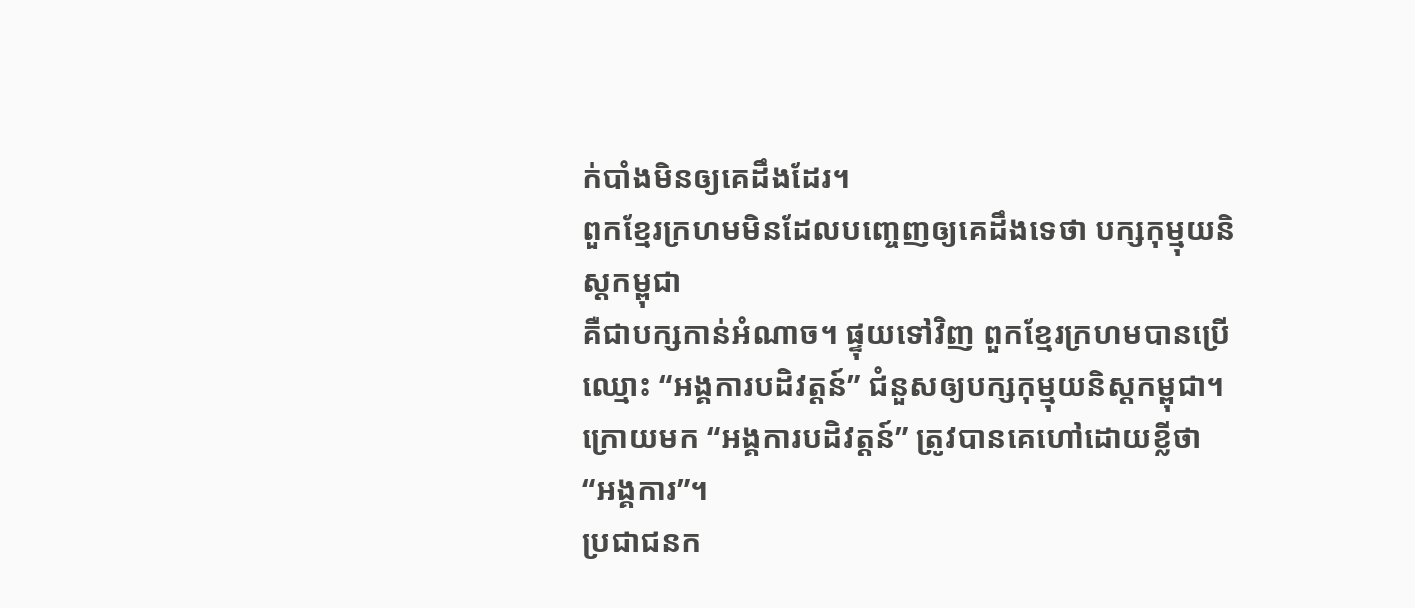ក់បាំងមិនឲ្យគេដឹងដែរ។
ពួកខ្មែរក្រហមមិនដែលបញ្ចេញឲ្យគេដឹងទេថា បក្សកុម្មុយនិស្តកម្ពុជា
គឺជាបក្សកាន់អំណាច។ ផ្ទុយទៅវិញ ពួកខ្មែរក្រហមបានប្រើឈ្មោះ “អង្គការបដិវត្តន៍” ជំនួសឲ្យបក្សកុម្មុយនិស្តកម្ពុជា។
ក្រោយមក “អង្គការបដិវត្តន៍” ត្រូវបានគេហៅដោយខ្លីថា
“អង្គការ”។
ប្រជាជនក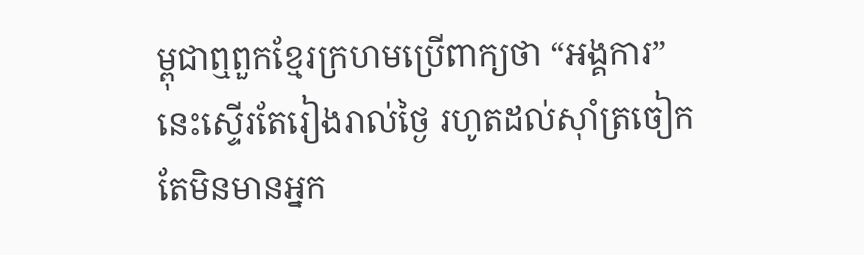ម្ពុជាឮពួកខ្មែរក្រហមប្រើពាក្យថា “អង្គការ”
នេះស្ទើរតែរៀងរាល់ថ្ងៃ រហូតដល់ស៊ាំត្រចៀក
តែមិនមានអ្នក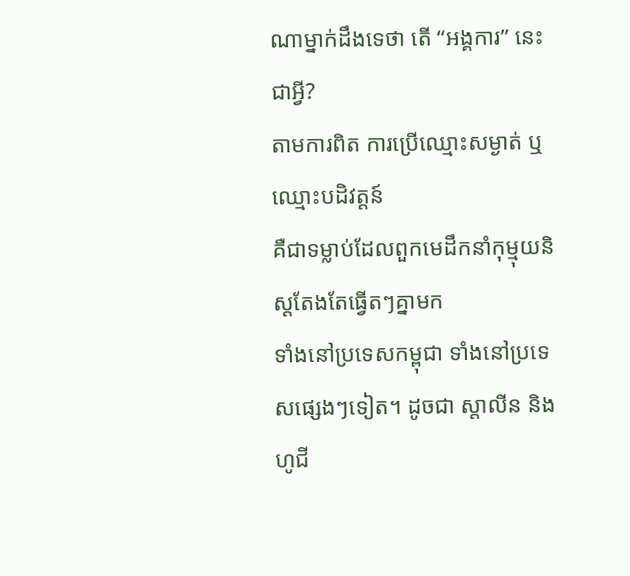ណាម្នាក់ដឹងទេថា តើ “អង្គការ” នេះជាអ្វី?
តាមការពិត ការប្រើឈ្មោះសម្ងាត់ ឬឈ្មោះបដិវត្តន៍
គឺជាទម្លាប់ដែលពួកមេដឹកនាំកុម្មុយនិស្តតែងតែធ្វើតៗគ្នាមក
ទាំងនៅប្រទេសកម្ពុជា ទាំងនៅប្រទេសផ្សេងៗទៀត។ ដូចជា ស្តាលីន និងហូជី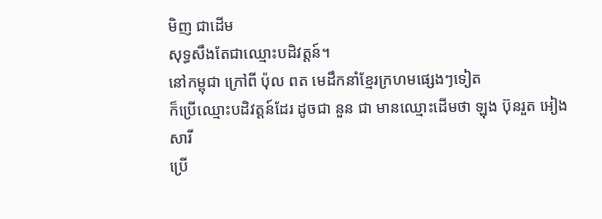មិញ ជាដើម
សុទ្ធសឹងតែជាឈ្មោះបដិវត្តន៍។
នៅកម្ពុជា ក្រៅពី ប៉ុល ពត មេដឹកនាំខ្មែរក្រហមផ្សេងៗទៀត
ក៏ប្រើឈ្មោះបដិវត្តន៍ដែរ ដូចជា នួន ជា មានឈ្មោះដើមថា ឡុង ប៊ុនរួត អៀង សារី
ប្រើ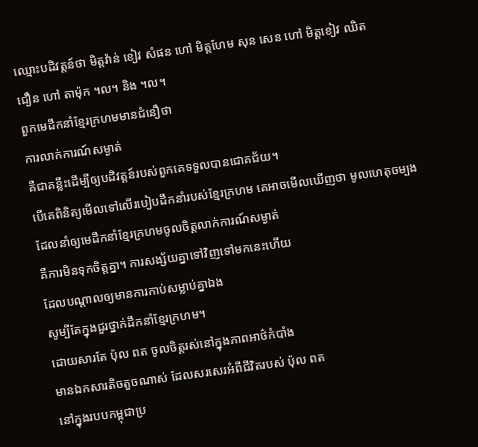ឈ្មោះបដិវត្តន៍ថា មិត្តវ៉ាន់ ខៀវ សំផន ហៅ មិត្តហែម សុន សេន ហៅ មិត្តខៀវ ឈិត
ជឿន ហៅ តាម៉ុក ។ល។ និង ។ល។
ពួកមេដឹកនាំខ្មែរក្រហមមានជំនឿថា
ការលាក់ការណ៍សម្ងាត់
គឺជាគន្លឹះដើម្បីឲ្យបដិវត្តន៍របស់ពួកគេទទួលបានជោគជ័យ។
បើគេពិនិត្យមើលទៅលើរបៀបដឹកនាំរបស់ខ្មែរក្រហម គេអាចមើលឃើញថា មូលហេតុចម្បង
ដែលនាំឲ្យមេដឹកនាំខ្មែរក្រហមចូលចិត្តលាក់ការណ៍សម្ងាត់
គឺការមិនទុកចិត្តគ្នា។ ការសង្ស័យគ្នាទៅវិញទៅមកនេះហើយ
ដែលបណ្តាលឲ្យមានការកាប់សម្លាប់គ្នាឯង
សូម្បីតែក្នុងជួរថ្នាក់ដឹកនាំខ្មែរក្រហម។
ដោយសារតែ ប៉ុល ពត ចូលចិត្តរស់នៅក្នុងភាពអាថ៌កំបាំង
មានឯកសារតិចតួចណាស់ ដែលសរសេរអំពីជីវិតរបស់ ប៉ុល ពត
នៅក្នុងរបបកម្ពុជាប្រ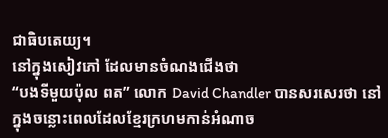ជាធិបតេយ្យ។
នៅក្នុងសៀវភៅ ដែលមានចំណងជើងថា
“បងទីមួយប៉ុល ពត” លោក David Chandler បានសរសេរថា នៅក្នុងចន្លោះពេលដែលខ្មែរក្រហមកាន់អំណាច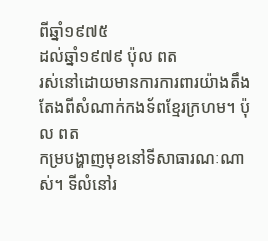ពីឆ្នាំ១៩៧៥
ដល់ឆ្នាំ១៩៧៩ ប៉ុល ពត
រស់នៅដោយមានការការពារយ៉ាងតឹងតែងពីសំណាក់កងទ័ពខ្មែរក្រហម។ ប៉ុល ពត
កម្របង្ហាញមុខនៅទីសាធារណៈណាស់។ ទីលំនៅរ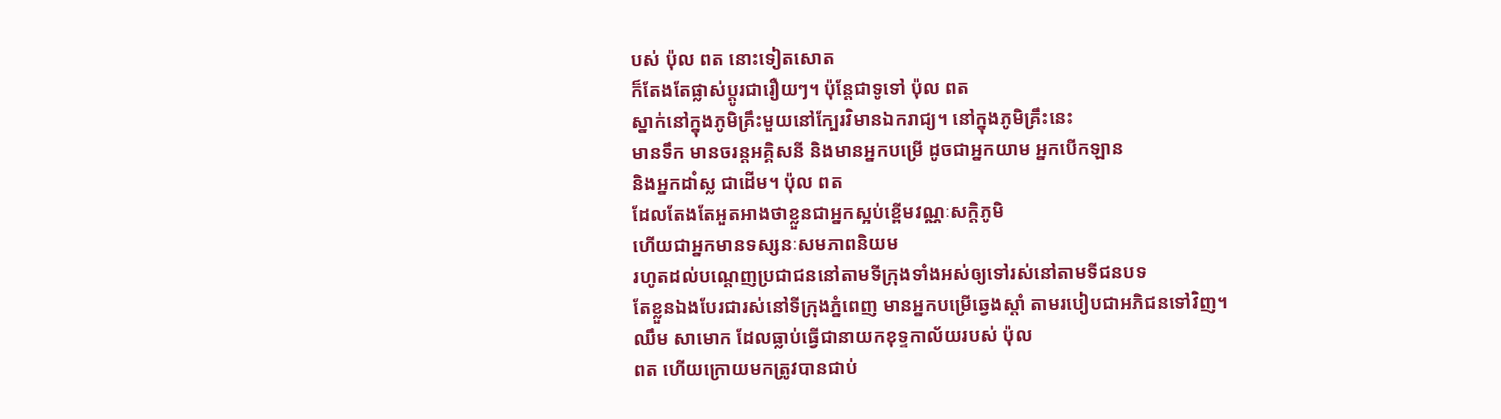បស់ ប៉ុល ពត នោះទៀតសោត
ក៏តែងតែផ្លាស់ប្តូរជារឿយៗ។ ប៉ុន្តែជាទូទៅ ប៉ុល ពត
ស្នាក់នៅក្នុងភូមិគ្រឹះមួយនៅក្បែរវិមានឯករាជ្យ។ នៅក្នុងភូមិគ្រឹះនេះ
មានទឹក មានចរន្តអគ្គិសនី និងមានអ្នកបម្រើ ដូចជាអ្នកយាម អ្នកបើកឡាន
និងអ្នកដាំស្ល ជាដើម។ ប៉ុល ពត
ដែលតែងតែអួតអាងថាខ្លួនជាអ្នកស្អប់ខ្ពើមវណ្ណៈសក្តិភូមិ
ហើយជាអ្នកមានទស្សនៈសមភាពនិយម
រហូតដល់បណ្តេញប្រជាជននៅតាមទីក្រុងទាំងអស់ឲ្យទៅរស់នៅតាមទីជនបទ
តែខ្លួនឯងបែរជារស់នៅទីក្រុងភ្នំពេញ មានអ្នកបម្រើឆ្វេងស្តាំ តាមរបៀបជាអភិជនទៅវិញ។
ឈឹម សាមោក ដែលធ្លាប់ធ្វើជានាយកខុទ្ទកាល័យរបស់ ប៉ុល
ពត ហើយក្រោយមកត្រូវបានជាប់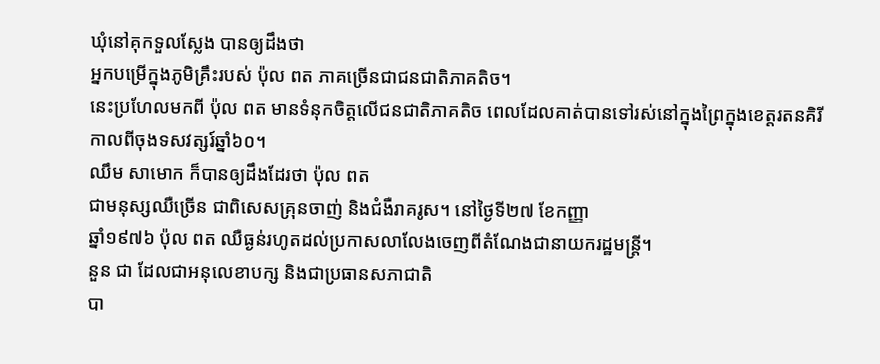ឃុំនៅគុកទួលស្លែង បានឲ្យដឹងថា
អ្នកបម្រើក្នុងភូមិគ្រឹះរបស់ ប៉ុល ពត ភាគច្រើនជាជនជាតិភាគតិច។
នេះប្រហែលមកពី ប៉ុល ពត មានទំនុកចិត្តលើជនជាតិភាគតិច ពេលដែលគាត់បានទៅរស់នៅក្នុងព្រៃក្នុងខេត្តរតនគិរី
កាលពីចុងទសវត្សរ៍ឆ្នាំ៦០។
ឈឹម សាមោក ក៏បានឲ្យដឹងដែរថា ប៉ុល ពត
ជាមនុស្សឈឺច្រើន ជាពិសេសគ្រុនចាញ់ និងជំងឺរាគរូស។ នៅថ្ងៃទី២៧ ខែកញ្ញា
ឆ្នាំ១៩៧៦ ប៉ុល ពត ឈឺធ្ងន់រហូតដល់ប្រកាសលាលែងចេញពីតំណែងជានាយករដ្ឋមន្រ្តី។
នួន ជា ដែលជាអនុលេខាបក្ស និងជាប្រធានសភាជាតិ
បា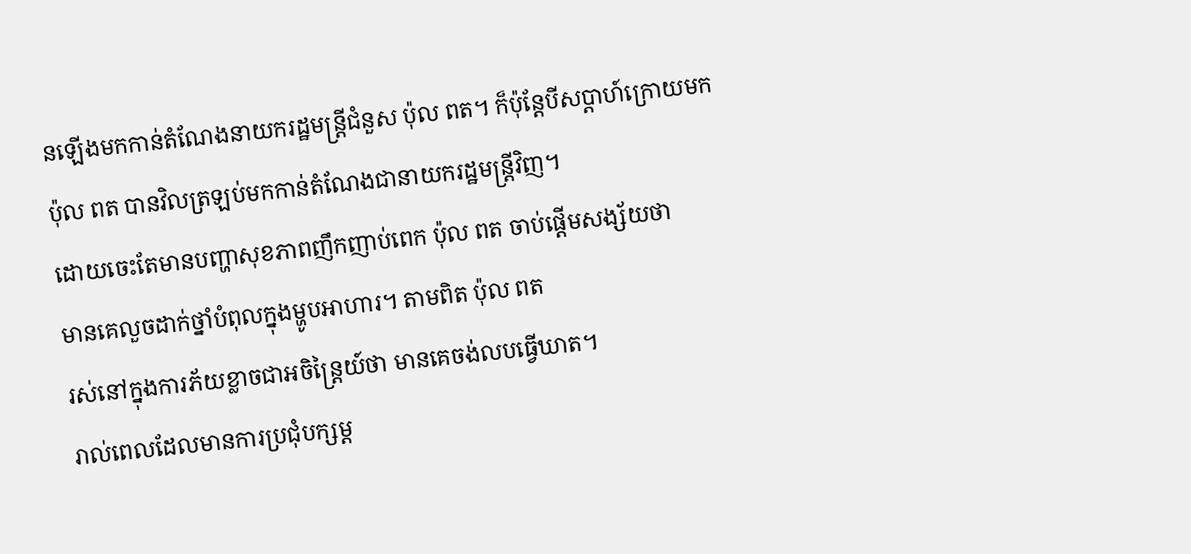នឡើងមកកាន់តំណែងនាយករដ្ឋមន្រ្តីជំនួស ប៉ុល ពត។ ក៏ប៉ុន្តែបីសប្តាហ៍ក្រោយមក
ប៉ុល ពត បានវិលត្រឡប់មកកាន់តំណែងជានាយករដ្ឋមន្រ្តីវិញ។
ដោយចេះតែមានបញ្ហាសុខភាពញឹកញាប់ពេក ប៉ុល ពត ចាប់ផ្តើមសង្ស័យថា
មានគេលួចដាក់ថ្នាំបំពុលក្នុងម្ហូបអាហារ។ តាមពិត ប៉ុល ពត
រស់នៅក្នុងការភ័យខ្លាចជាអចិន្រ្តៃយ៍ថា មានគេចង់លបធ្វើឃាត។
រាល់ពេលដែលមានការប្រជុំបក្សម្ត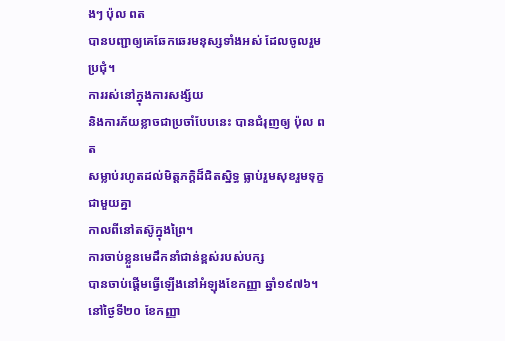ងៗ ប៉ុល ពត
បានបញ្ជាឲ្យគេឆែកឆេរមនុស្សទាំងអស់ ដែលចូលរួមប្រជុំ។
ការរស់នៅក្នុងការសង្ស័យ
និងការភ័យខ្លាចជាប្រចាំបែបនេះ បានជំរុញឲ្យ ប៉ុល ពត
សម្លាប់រហូតដល់មិត្តភក្តិដ៏ជិតស្និទ្ធ ធ្លាប់រួមសុខរួមទុក្ខជាមួយគ្នា
កាលពីនៅតស៊ូក្នុងព្រៃ។
ការចាប់ខ្លួនមេដឹកនាំជាន់ខ្ពស់របស់បក្ស
បានចាប់ផ្តើមធ្វើឡើងនៅអំឡុងខែកញ្ញា ឆ្នាំ១៩៧៦។ នៅថ្ងៃទី២០ ខែកញ្ញា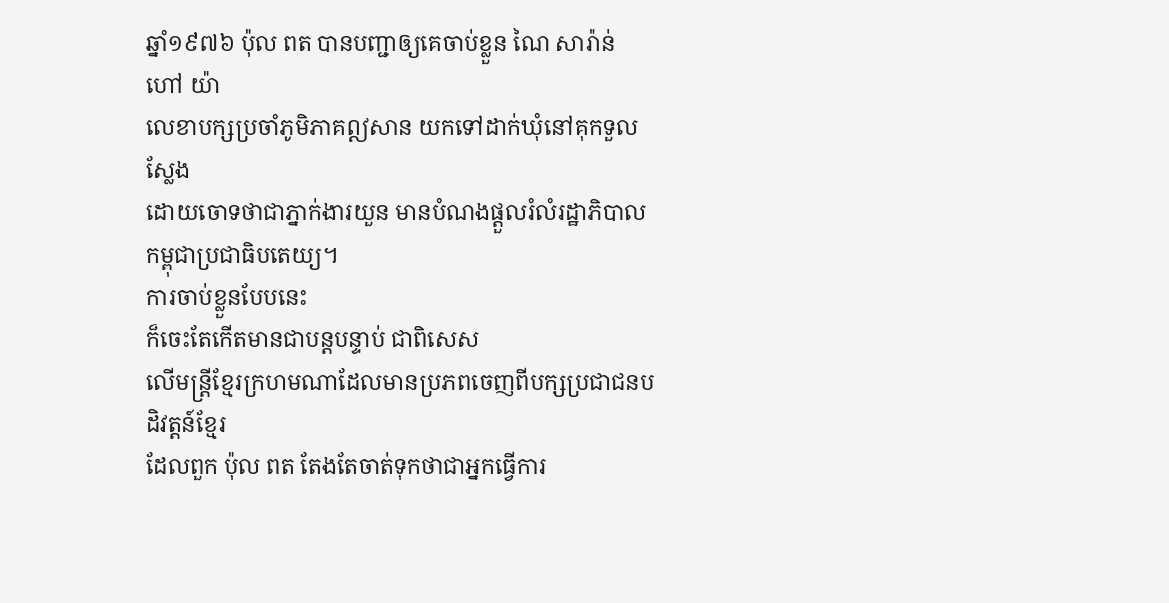ឆ្នាំ១៩៧៦ ប៉ុល ពត បានបញ្ជាឲ្យគេចាប់ខ្លួន ណៃ សារ៉ាន់ ហៅ យ៉ា
លេខាបក្សប្រចាំភូមិភាគឦសាន យកទៅដាក់ឃុំនៅគុកទួលស្លែង
ដោយចោទថាជាភ្នាក់ងារយួន មានបំណងផ្តួលរំលំរដ្ឋាភិបាលកម្ពុជាប្រជាធិបតេយ្យ។
ការចាប់ខ្លួនបែបនេះ
ក៏ចេះតែកើតមានជាបន្តបន្ទាប់ ជាពិសេស
លើមន្រ្តីខ្មែរក្រហមណាដែលមានប្រភពចេញពីបក្សប្រជាជនបដិវត្តន៍ខ្មែរ
ដែលពួក ប៉ុល ពត តែងតែចាត់ទុកថាជាអ្នកធ្វើការ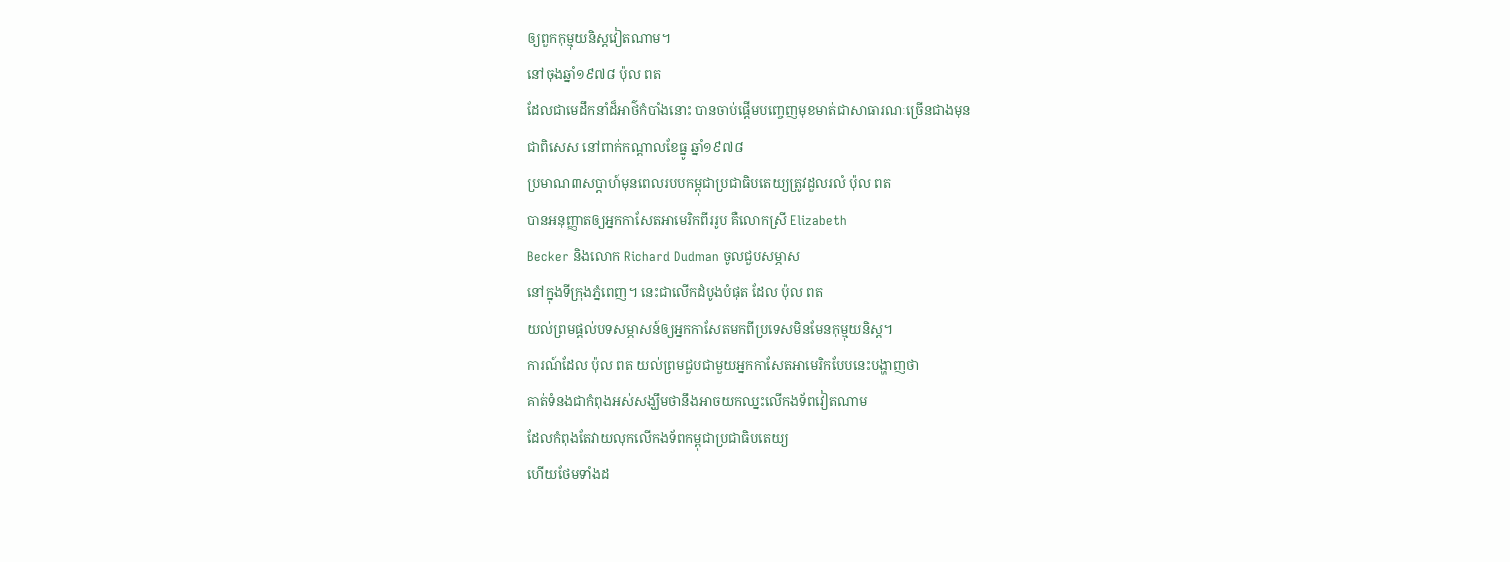ឲ្យពួកកុម្មុយនិស្តវៀតណាម។
នៅចុងឆ្នាំ១៩៧៨ ប៉ុល ពត
ដែលជាមេដឹកនាំដ៏អាថ៌កំបាំងនោះ បានចាប់ផ្តើមបញ្ចេញមុខមាត់ជាសាធារណៈច្រើនជាងមុន
ជាពិសេស នៅពាក់កណ្តាលខែធ្នូ ឆ្នាំ១៩៧៨
ប្រមាណ៣សប្តាហ៍មុនពេលរបបកម្ពុជាប្រជាធិបតេយ្យត្រូវដួលរលំ ប៉ុល ពត
បានអនុញ្ញាតឲ្យអ្នកកាសែតអាមេរិកពីររូប គឺលោកស្រី Elizabeth
Becker និងលោក Richard Dudman ចូលជួបសម្ភាស
នៅក្នុងទីក្រុងភ្នំពេញ។ នេះជាលើកដំបូងបំផុត ដែល ប៉ុល ពត
យល់ព្រមផ្តល់បទសម្ភាសន៍ឲ្យអ្នកកាសែតមកពីប្រទេសមិនមែនកុម្មុយនិស្ត។
ការណ៍ដែល ប៉ុល ពត យល់ព្រមជួបជាមួយអ្នកកាសែតអាមេរិកបែបនេះបង្ហាញថា
គាត់ទំនងជាកំពុងអស់សង្ឃឹមថានឹងអាចយកឈ្នះលើកងទ័ពវៀតណាម
ដែលកំពុងតែវាយលុកលើកងទ័ពកម្ពុជាប្រជាធិបតេយ្យ
ហើយថែមទាំងដ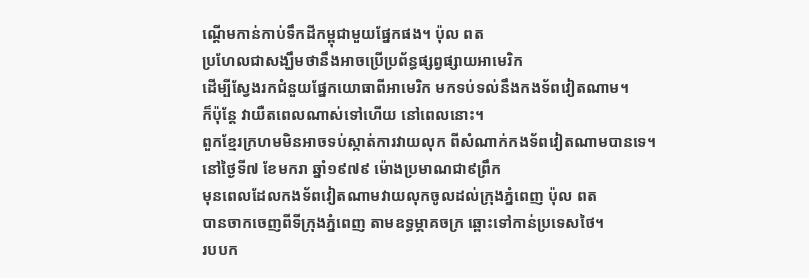ណ្តើមកាន់កាប់ទឹកដីកម្ពុជាមួយផ្នែកផង។ ប៉ុល ពត
ប្រហែលជាសង្ឃឹមថានឹងអាចប្រើប្រព័ន្ធផ្សព្វផ្សាយអាមេរិក
ដើម្បីស្វែងរកជំនួយផ្នែកយោធាពីអាមេរិក មកទប់ទល់នឹងកងទ័ពវៀតណាម។
ក៏ប៉ុន្តែ វាយឺតពេលណាស់ទៅហើយ នៅពេលនោះ។
ពួកខ្មែរក្រហមមិនអាចទប់ស្កាត់ការវាយលុក ពីសំណាក់កងទ័ពវៀតណាមបានទេ។
នៅថ្ងៃទី៧ ខែមករា ឆ្នាំ១៩៧៩ ម៉ោងប្រមាណជា៩ព្រឹក
មុនពេលដែលកងទ័ពវៀតណាមវាយលុកចូលដល់ក្រុងភ្នំពេញ ប៉ុល ពត
បានចាកចេញពីទីក្រុងភ្នំពេញ តាមឧទ្ធម្ភាគចក្រ ឆ្ពោះទៅកាន់ប្រទេសថៃ។
របបក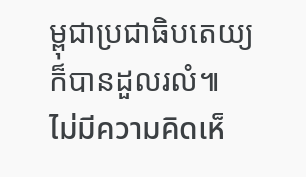ម្ពុជាប្រជាធិបតេយ្យក៏បានដួលរលំ៕
ไม่มีความคิดเห็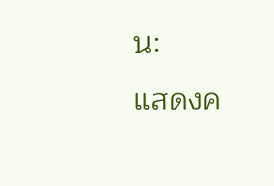น:
แสดงค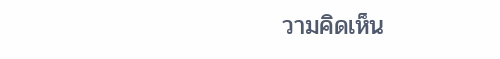วามคิดเห็น